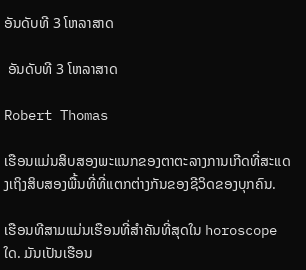ອັນດັບທີ 3 ໂຫລາສາດ

 ອັນດັບທີ 3 ໂຫລາສາດ

Robert Thomas

ເຮືອນແມ່ນສິບສອງພະແນກຂອງຕາຕະລາງການເກີດທີ່ສະແດງເຖິງສິບສອງພື້ນທີ່ທີ່ແຕກຕ່າງກັນຂອງຊີວິດຂອງບຸກຄົນ.

ເຮືອນທີສາມແມ່ນເຮືອນທີ່ສໍາຄັນທີ່ສຸດໃນ horoscope ໃດ. ມັນເປັນເຮືອນ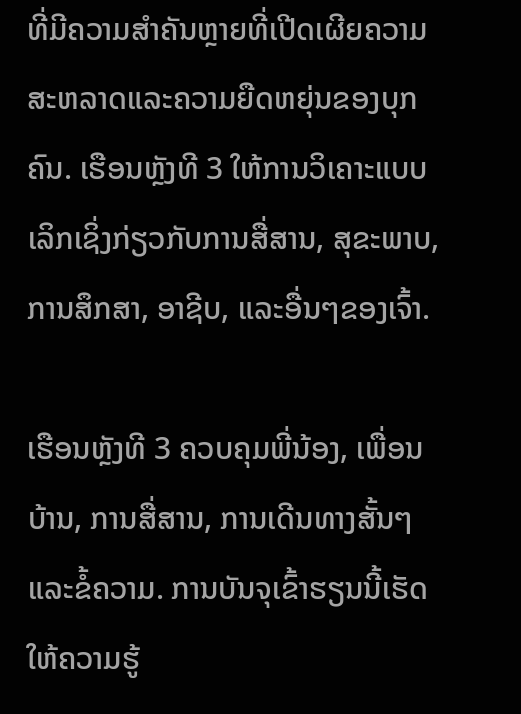ທີ່ມີຄວາມສໍາຄັນຫຼາຍທີ່ເປີດເຜີຍຄວາມສະຫລາດແລະຄວາມຍືດຫຍຸ່ນຂອງບຸກຄົນ. ເຮືອນຫຼັງທີ 3 ໃຫ້ການວິເຄາະແບບເລິກເຊິ່ງກ່ຽວກັບການສື່ສານ, ສຸຂະພາບ, ການສຶກສາ, ອາຊີບ, ແລະອື່ນໆຂອງເຈົ້າ.

ເຮືອນຫຼັງທີ 3 ຄວບຄຸມພີ່ນ້ອງ, ເພື່ອນບ້ານ, ການສື່ສານ, ການເດີນທາງສັ້ນໆ ແລະຂໍ້ຄວາມ. ການບັນຈຸເຂົ້າຮຽນນີ້ເຮັດໃຫ້ຄວາມຮູ້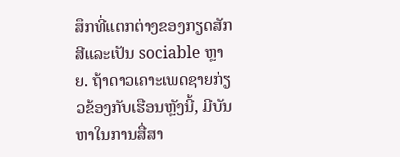ສຶກທີ່ແຕກຕ່າງຂອງກຽດສັກສີແລະເປັນ sociable ຫຼາຍ. ຖ້າດາວເຄາະເພດຊາຍກ່ຽວຂ້ອງກັບເຮືອນຫຼັງນີ້, ມີບັນຫາໃນການສື່ສາ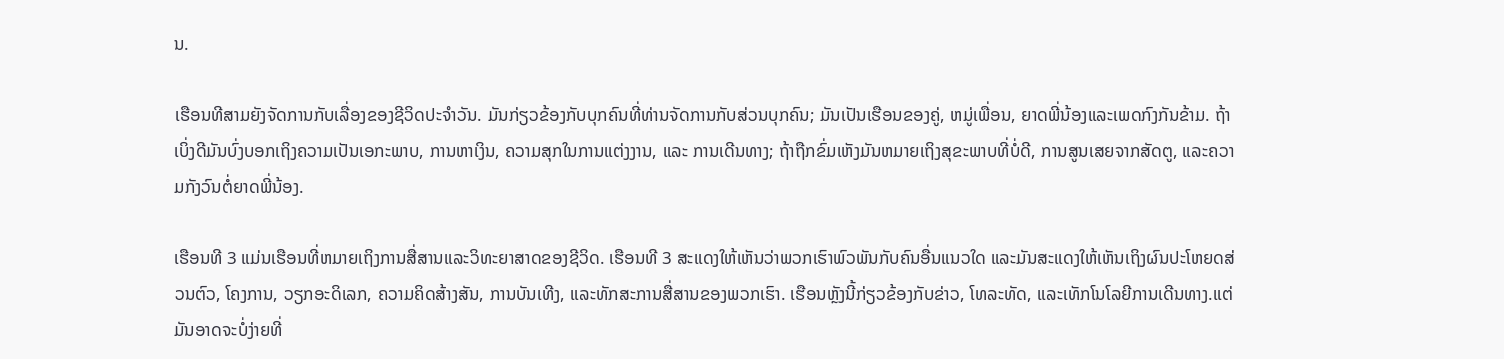ນ.

ເຮືອນທີສາມຍັງຈັດການກັບເລື່ອງຂອງຊີວິດປະຈໍາວັນ. ມັນກ່ຽວຂ້ອງກັບບຸກຄົນທີ່ທ່ານຈັດການກັບສ່ວນບຸກຄົນ; ມັນເປັນເຮືອນຂອງຄູ່, ຫມູ່ເພື່ອນ, ຍາດພີ່ນ້ອງແລະເພດກົງກັນຂ້າມ. ຖ້າເບິ່ງດີມັນບົ່ງບອກເຖິງຄວາມເປັນເອກະພາບ, ການຫາເງິນ, ຄວາມສຸກໃນການແຕ່ງງານ, ແລະ ການເດີນທາງ; ຖ້າຖືກຂົ່ມເຫັງມັນຫມາຍເຖິງສຸຂະພາບທີ່ບໍ່ດີ, ການສູນເສຍຈາກສັດຕູ, ແລະຄວາມກັງວົນຕໍ່ຍາດພີ່ນ້ອງ.

ເຮືອນທີ 3 ແມ່ນເຮືອນທີ່ຫມາຍເຖິງການສື່ສານແລະວິທະຍາສາດຂອງຊີວິດ. ເຮືອນທີ 3 ສະແດງໃຫ້ເຫັນວ່າພວກເຮົາພົວພັນກັບຄົນອື່ນແນວໃດ ແລະມັນສະແດງໃຫ້ເຫັນເຖິງຜົນປະໂຫຍດສ່ວນຕົວ, ໂຄງການ, ວຽກອະດິເລກ, ຄວາມຄິດສ້າງສັນ, ການບັນເທີງ, ແລະທັກສະການສື່ສານຂອງພວກເຮົາ. ເຮືອນຫຼັງນີ້ກ່ຽວຂ້ອງກັບຂ່າວ, ໂທລະທັດ, ແລະເທັກໂນໂລຍີການເດີນທາງ.ແຕ່ມັນອາດຈະບໍ່ງ່າຍທີ່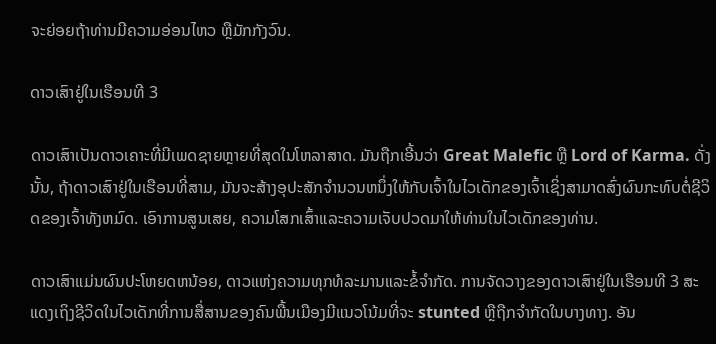ຈະຍ່ອຍຖ້າທ່ານມີຄວາມອ່ອນໄຫວ ຫຼືມັກກັງວົນ.

ດາວເສົາຢູ່ໃນເຮືອນທີ 3

ດາວເສົາເປັນດາວເຄາະທີ່ມີເພດຊາຍຫຼາຍທີ່ສຸດໃນໂຫລາສາດ. ມັນຖືກເອີ້ນວ່າ Great Malefic ຫຼື Lord of Karma. ດັ່ງນັ້ນ, ຖ້າດາວເສົາຢູ່ໃນເຮືອນທີ່ສາມ, ມັນຈະສ້າງອຸປະສັກຈໍານວນຫນຶ່ງໃຫ້ກັບເຈົ້າໃນໄວເດັກຂອງເຈົ້າເຊິ່ງສາມາດສົ່ງຜົນກະທົບຕໍ່ຊີວິດຂອງເຈົ້າທັງຫມົດ. ເອົາການສູນເສຍ, ຄວາມໂສກເສົ້າແລະຄວາມເຈັບປວດມາໃຫ້ທ່ານໃນໄວເດັກຂອງທ່ານ.

ດາວເສົາແມ່ນຜົນປະໂຫຍດຫນ້ອຍ, ດາວແຫ່ງຄວາມທຸກທໍລະມານແລະຂໍ້ຈໍາກັດ. ການຈັດວາງຂອງດາວເສົາຢູ່ໃນເຮືອນທີ 3 ສະແດງເຖິງຊີວິດໃນໄວເດັກທີ່ການສື່ສານຂອງຄົນພື້ນເມືອງມີແນວໂນ້ມທີ່ຈະ stunted ຫຼືຖືກຈໍາກັດໃນບາງທາງ. ອັນ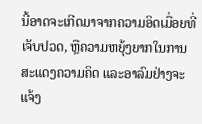ນີ້ອາດຈະເກີດມາຈາກຄວາມອິດເມື່ອຍທີ່ເຈັບປວດ, ຫຼືຄວາມຫຍຸ້ງຍາກໃນການສະແດງຄວາມຄິດ ແລະອາລົມຢ່າງຈະແຈ້ງ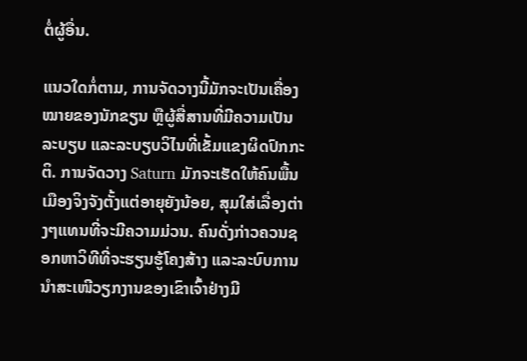ຕໍ່ຜູ້ອື່ນ.

ແນວໃດກໍ່ຕາມ, ການຈັດວາງນີ້ມັກຈະເປັນເຄື່ອງໝາຍຂອງນັກຂຽນ ຫຼືຜູ້ສື່ສານທີ່ມີຄວາມເປັນລະບຽບ ແລະລະບຽບວິໄນທີ່ເຂັ້ມແຂງຜິດປົກກະຕິ. ການຈັດວາງ Saturn ມັກຈະເຮັດໃຫ້ຄົນພື້ນເມືອງຈິງຈັງຕັ້ງແຕ່ອາຍຸຍັງນ້ອຍ, ສຸມໃສ່ເລື່ອງຕ່າງໆແທນທີ່ຈະມີຄວາມມ່ວນ. ຄົນດັ່ງກ່າວຄວນຊອກຫາວິທີທີ່ຈະຮຽນຮູ້ໂຄງສ້າງ ແລະລະບົບການນຳສະເໜີວຽກງານຂອງເຂົາເຈົ້າຢ່າງມີ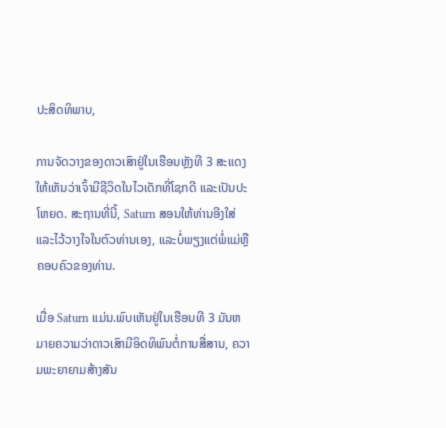ປະສິດທິພາບ,

ການຈັດວາງຂອງດາວເສົາຢູ່ໃນເຮືອນຫຼັງທີ 3 ສະແດງໃຫ້ເຫັນວ່າເຈົ້າມີຊີວິດໃນໄວເດັກທີ່ໂຊກດີ ແລະເປັນປະໂຫຍດ. ສະຖານທີ່ນີ້, Saturn ສອນໃຫ້ທ່ານອີງໃສ່ແລະໄວ້ວາງໃຈໃນຕົວທ່ານເອງ, ແລະບໍ່ພຽງແຕ່ພໍ່ແມ່ຫຼືຄອບຄົວຂອງທ່ານ.

ເມື່ອ Saturn ແມ່ນ.ພົບເຫັນຢູ່ໃນເຮືອນທີ 3 ມັນຫມາຍຄວາມວ່າດາວເສົາມີອິດທິພົນຕໍ່ການສື່ສານ, ຄວາມພະຍາຍາມສ້າງສັນ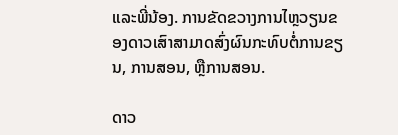ແລະພີ່ນ້ອງ. ການຂັດຂວາງການໄຫຼວຽນຂອງດາວເສົາສາມາດສົ່ງຜົນກະທົບຕໍ່ການຂຽນ, ການສອນ, ຫຼືການສອນ.

ດາວ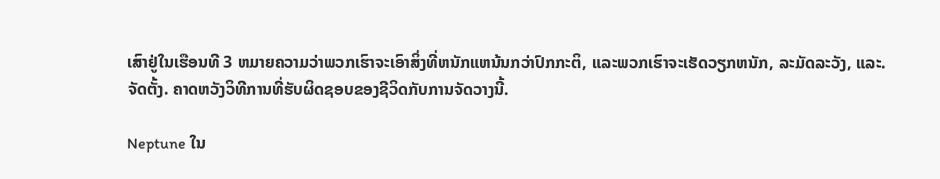ເສົາຢູ່ໃນເຮືອນທີ 3 ຫມາຍຄວາມວ່າພວກເຮົາຈະເອົາສິ່ງທີ່ຫນັກແຫນ້ນກວ່າປົກກະຕິ, ແລະພວກເຮົາຈະເຮັດວຽກຫນັກ, ລະມັດລະວັງ, ແລະ. ຈັດຕັ້ງ. ຄາດຫວັງວິທີການທີ່ຮັບຜິດຊອບຂອງຊີວິດກັບການຈັດວາງນີ້.

Neptune ໃນ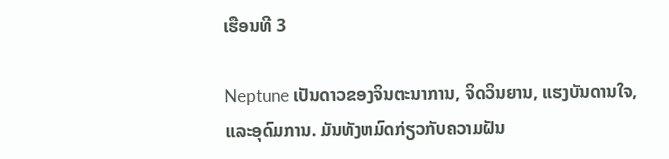ເຮືອນທີ 3

Neptune ເປັນດາວຂອງຈິນຕະນາການ, ຈິດວິນຍານ, ແຮງບັນດານໃຈ, ແລະອຸດົມການ. ມັນທັງຫມົດກ່ຽວກັບຄວາມຝັນ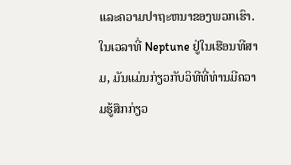ແລະຄວາມປາຖະຫນາຂອງພວກເຮົາ. ໃນເວລາທີ່ Neptune ຢູ່ໃນເຮືອນທີສາມ, ມັນແມ່ນກ່ຽວກັບວິທີທີ່ທ່ານມີຄວາມຮູ້ສຶກກ່ຽວ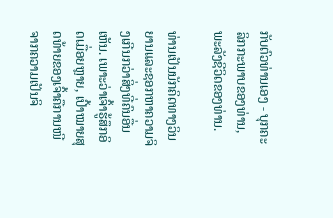ກັບຕົວທ່ານເອງ - ບຸກຄະລິກກະພາບຂອງທ່ານ, ພະລັງຊີວິດຂອງທ່ານ.

ທ່ານເປັນນັກຄິດທາງວິນຍານແລະຊອກຫາຄວາມຈິງເກີນກວ່າສິ່ງທີ່ຄົນອື່ນເຫັນ. ເພາະວ່າເຈົ້າຮູ້ສຶກອິດເມື່ອຍຫຼາຍ, ເປົ້າໝາຍສຸດທ້າຍຂອງເຈົ້າຄືການໜີຈາກຄວາມເປັນຈິ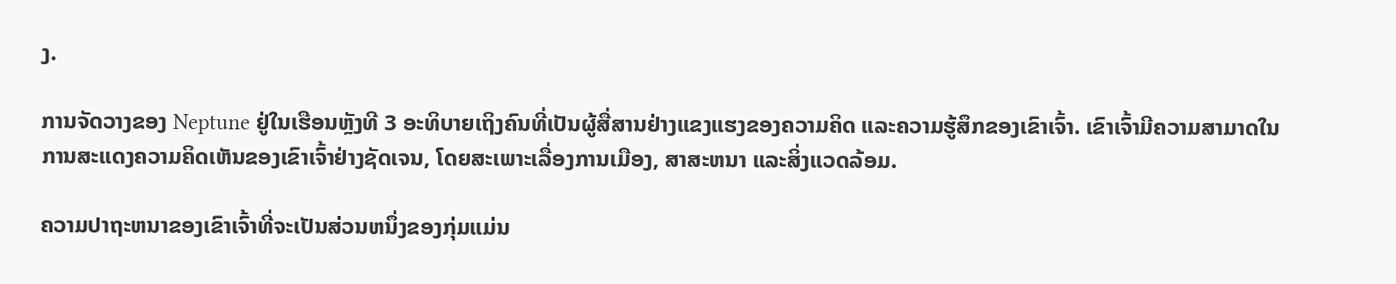ງ.

ການຈັດວາງຂອງ Neptune ຢູ່ໃນເຮືອນຫຼັງທີ 3 ອະທິບາຍເຖິງຄົນທີ່ເປັນຜູ້ສື່ສານຢ່າງແຂງແຮງຂອງຄວາມຄິດ ແລະຄວາມຮູ້ສຶກຂອງເຂົາເຈົ້າ. ເຂົາເຈົ້າມີຄວາມສາມາດໃນການສະແດງຄວາມຄິດເຫັນຂອງເຂົາເຈົ້າຢ່າງຊັດເຈນ, ໂດຍສະເພາະເລື່ອງການເມືອງ, ສາສະຫນາ ແລະສິ່ງແວດລ້ອມ.

ຄວາມປາຖະຫນາຂອງເຂົາເຈົ້າທີ່ຈະເປັນສ່ວນຫນຶ່ງຂອງກຸ່ມແມ່ນ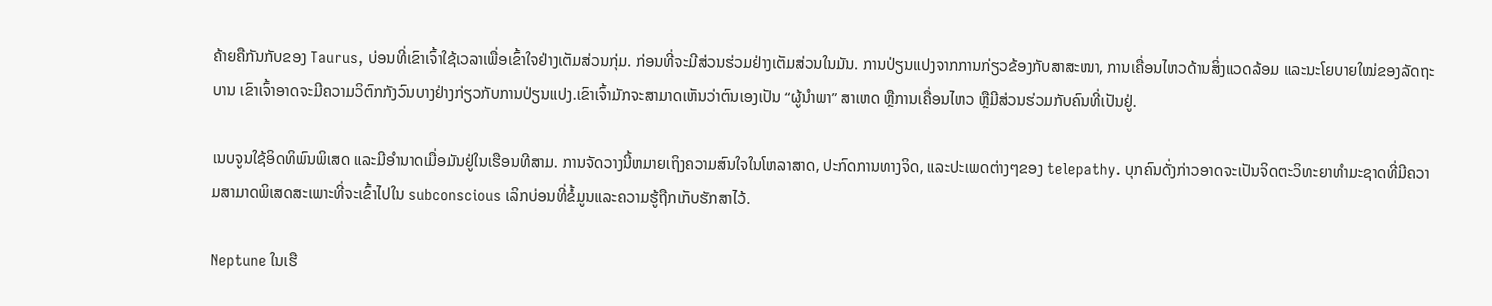ຄ້າຍຄືກັນກັບຂອງ Taurus, ບ່ອນທີ່ເຂົາເຈົ້າໃຊ້ເວລາເພື່ອເຂົ້າໃຈຢ່າງເຕັມສ່ວນກຸ່ມ. ກ່ອນທີ່ຈະມີສ່ວນຮ່ວມຢ່າງເຕັມສ່ວນໃນມັນ. ການປ່ຽນແປງຈາກການກ່ຽວຂ້ອງກັບສາສະໜາ, ການເຄື່ອນໄຫວດ້ານສິ່ງແວດລ້ອມ ແລະນະໂຍບາຍໃໝ່ຂອງລັດຖະບານ ເຂົາເຈົ້າອາດຈະມີຄວາມວິຕົກກັງວົນບາງຢ່າງກ່ຽວກັບການປ່ຽນແປງ.ເຂົາເຈົ້າມັກຈະສາມາດເຫັນວ່າຕົນເອງເປັນ “ຜູ້ນໍາພາ” ສາເຫດ ຫຼືການເຄື່ອນໄຫວ ຫຼືມີສ່ວນຮ່ວມກັບຄົນທີ່ເປັນຢູ່.

ເນບຈູນໃຊ້ອິດທິພົນພິເສດ ແລະມີອໍານາດເມື່ອມັນຢູ່ໃນເຮືອນທີສາມ. ການຈັດວາງນີ້ຫມາຍເຖິງຄວາມສົນໃຈໃນໂຫລາສາດ, ປະກົດການທາງຈິດ, ແລະປະເພດຕ່າງໆຂອງ telepathy. ບຸກຄົນດັ່ງກ່າວອາດຈະເປັນຈິດຕະວິທະຍາທໍາມະຊາດທີ່ມີຄວາມສາມາດພິເສດສະເພາະທີ່ຈະເຂົ້າໄປໃນ subconscious ເລິກບ່ອນທີ່ຂໍ້ມູນແລະຄວາມຮູ້ຖືກເກັບຮັກສາໄວ້.

Neptune ໃນເຮື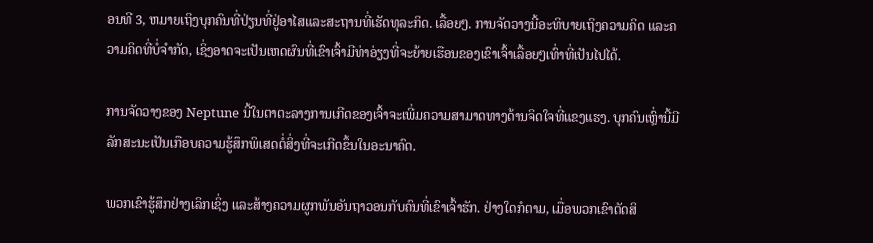ອນທີ 3, ຫມາຍເຖິງບຸກຄົນທີ່ປ່ຽນທີ່ຢູ່ອາໄສແລະສະຖານທີ່ເຮັດທຸລະກິດ. ເລື້ອຍໆ. ການຈັດວາງນີ້ອະທິບາຍເຖິງຄວາມຄິດ ແລະຄວາມຄິດທີ່ບໍ່ຈໍາກັດ, ເຊິ່ງອາດຈະເປັນເຫດຜົນທີ່ເຂົາເຈົ້າມີທ່າອ່ຽງທີ່ຈະຍ້າຍເຮືອນຂອງເຂົາເຈົ້າເລື້ອຍໆເທົ່າທີ່ເປັນໄປໄດ້.

ການຈັດວາງຂອງ Neptune ນີ້ໃນຕາຕະລາງການເກີດຂອງເຈົ້າຈະເພີ່ມຄວາມສາມາດທາງດ້ານຈິດໃຈທີ່ແຂງແຮງ. ບຸກຄົນເຫຼົ່ານີ້ມີລັກສະນະເປັນເກືອບຄວາມຮູ້ສຶກພິເສດຕໍ່ສິ່ງທີ່ຈະເກີດຂຶ້ນໃນອະນາຄົດ.

ພວກເຂົາຮູ້ສຶກຢ່າງເລິກເຊິ່ງ ແລະສ້າງຄວາມຜູກພັນອັນຖາວອນກັບຄົນທີ່ເຂົາເຈົ້າຮັກ. ຢ່າງໃດກໍຕາມ, ເມື່ອພວກເຂົາຕັດສິ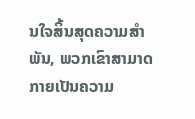ນໃຈສິ້ນສຸດຄວາມສໍາພັນ, ພວກເຂົາສາມາດກາຍເປັນຄວາມ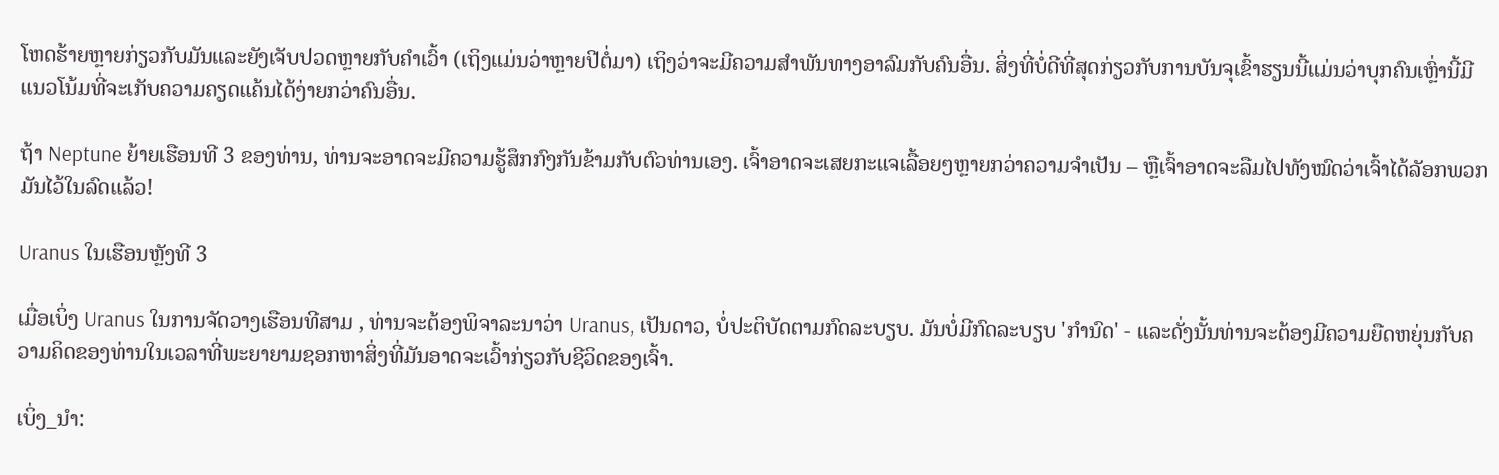ໂຫດຮ້າຍຫຼາຍກ່ຽວກັບມັນແລະຍັງເຈັບປວດຫຼາຍກັບຄໍາເວົ້າ (ເຖິງແມ່ນວ່າຫຼາຍປີຕໍ່ມາ) ເຖິງວ່າຈະມີຄວາມສໍາພັນທາງອາລົມກັບຄົນອື່ນ. ສິ່ງທີ່ບໍ່ດີທີ່ສຸດກ່ຽວກັບການບັນຈຸເຂົ້າຮຽນນີ້ແມ່ນວ່າບຸກຄົນເຫຼົ່ານີ້ມີແນວໂນ້ມທີ່ຈະເກັບຄວາມຄຽດແຄ້ນໄດ້ງ່າຍກວ່າຄົນອື່ນ.

ຖ້າ Neptune ຍ້າຍເຮືອນທີ 3 ຂອງທ່ານ, ທ່ານຈະອາດຈະມີຄວາມຮູ້ສຶກກົງກັນຂ້າມກັບຕົວທ່ານເອງ. ເຈົ້າອາດຈະເສຍກະແຈເລື້ອຍໆຫຼາຍກວ່າຄວາມຈຳເປັນ – ຫຼືເຈົ້າອາດຈະລືມໄປທັງໝົດວ່າເຈົ້າໄດ້ລັອກພວກມັນໄວ້ໃນລົດແລ້ວ!

Uranus ໃນເຮືອນຫຼັງທີ 3

ເມື່ອເບິ່ງ Uranus ໃນການຈັດວາງເຮືອນທີສາມ , ທ່ານຈະຕ້ອງພິຈາລະນາວ່າ Uranus, ເປັນດາວ, ບໍ່ປະຕິບັດຕາມກົດລະບຽບ. ມັນບໍ່ມີກົດລະບຽບ 'ກໍານົດ' - ແລະດັ່ງນັ້ນທ່ານຈະຕ້ອງມີຄວາມຍືດຫຍຸ່ນກັບຄວາມຄິດຂອງທ່ານໃນເວລາທີ່ພະຍາຍາມຊອກຫາສິ່ງທີ່ມັນອາດຈະເວົ້າກ່ຽວກັບຊີວິດຂອງເຈົ້າ.

ເບິ່ງ_ນຳ: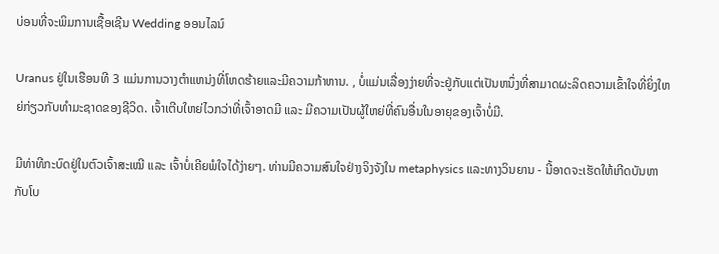ບ່ອນທີ່ຈະພິມການເຊື້ອເຊີນ Wedding ອອນໄລນ໌

Uranus ຢູ່ໃນເຮືອນທີ 3 ແມ່ນການວາງຕໍາແຫນ່ງທີ່ໂຫດຮ້າຍແລະມີຄວາມກ້າຫານ. , ບໍ່ແມ່ນເລື່ອງງ່າຍທີ່ຈະຢູ່ກັບແຕ່ເປັນຫນຶ່ງທີ່ສາມາດຜະລິດຄວາມເຂົ້າໃຈທີ່ຍິ່ງໃຫຍ່ກ່ຽວກັບທໍາມະຊາດຂອງຊີວິດ. ເຈົ້າເຕີບໃຫຍ່ໄວກວ່າທີ່ເຈົ້າອາດມີ ແລະ ມີຄວາມເປັນຜູ້ໃຫຍ່ທີ່ຄົນອື່ນໃນອາຍຸຂອງເຈົ້າບໍ່ມີ.

ມີທ່າທີກະບົດຢູ່ໃນຕົວເຈົ້າສະເໝີ ແລະ ເຈົ້າບໍ່ເຄີຍພໍໃຈໄດ້ງ່າຍໆ. ທ່ານມີຄວາມສົນໃຈຢ່າງຈິງຈັງໃນ metaphysics ແລະທາງວິນຍານ - ນີ້ອາດຈະເຮັດໃຫ້ເກີດບັນຫາກັບໂບ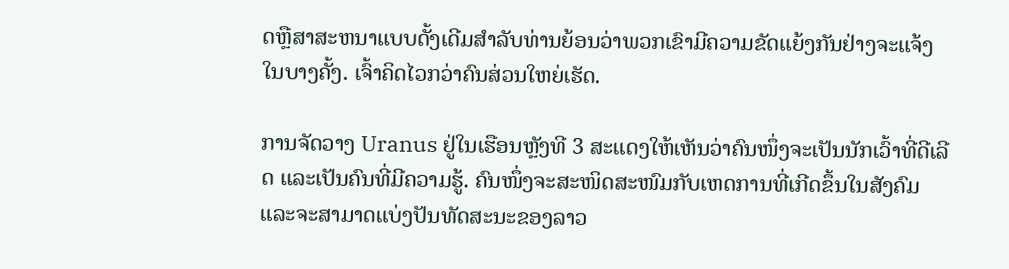ດຫຼືສາສະຫນາແບບດັ້ງເດີມສໍາລັບທ່ານຍ້ອນວ່າພວກເຂົາມີຄວາມຂັດແຍ້ງກັນຢ່າງຈະແຈ້ງໃນບາງຄັ້ງ. ເຈົ້າຄິດໄວກວ່າຄົນສ່ວນໃຫຍ່ເຮັດ.

ການຈັດວາງ Uranus ຢູ່ໃນເຮືອນຫຼັງທີ 3 ສະແດງໃຫ້ເຫັນວ່າຄົນໜຶ່ງຈະເປັນນັກເວົ້າທີ່ດີເລີດ ແລະເປັນຄົນທີ່ມີຄວາມຮູ້. ຄົນໜຶ່ງຈະສະໜິດສະໜົມກັບເຫດການທີ່ເກີດຂຶ້ນໃນສັງຄົມ ແລະຈະສາມາດແບ່ງປັນທັດສະນະຂອງລາວ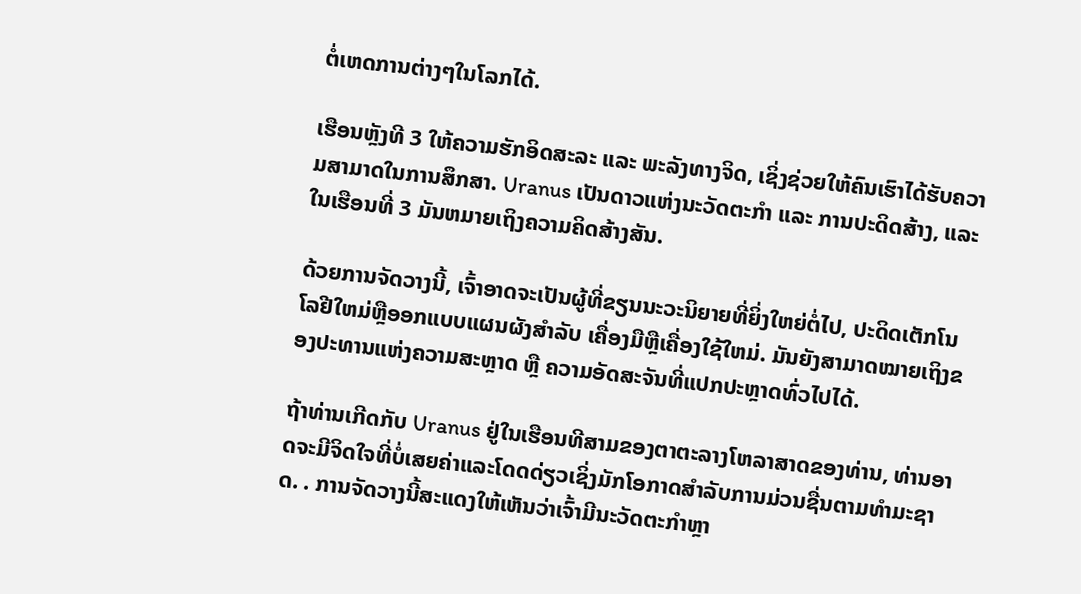ຕໍ່ເຫດການຕ່າງໆໃນໂລກໄດ້.

ເຮືອນຫຼັງທີ 3 ໃຫ້ຄວາມຮັກອິດສະລະ ແລະ ພະລັງທາງຈິດ, ເຊິ່ງຊ່ວຍໃຫ້ຄົນເຮົາໄດ້ຮັບຄວາມສາມາດໃນການສຶກສາ. Uranus ເປັນດາວແຫ່ງນະວັດຕະກໍາ ແລະ ການປະດິດສ້າງ, ແລະໃນເຮືອນທີ່ 3 ມັນຫມາຍເຖິງຄວາມຄິດສ້າງສັນ.

ດ້ວຍການຈັດວາງນີ້, ເຈົ້າອາດຈະເປັນຜູ້ທີ່ຂຽນນະວະນິຍາຍທີ່ຍິ່ງໃຫຍ່ຕໍ່ໄປ, ປະດິດເຕັກໂນໂລຢີໃຫມ່ຫຼືອອກແບບແຜນຜັງສໍາລັບ ເຄື່ອງມືຫຼືເຄື່ອງໃຊ້ໃຫມ່. ມັນຍັງສາມາດໝາຍເຖິງຂອງປະທານແຫ່ງຄວາມສະຫຼາດ ຫຼື ຄວາມອັດສະຈັນທີ່ແປກປະຫຼາດທົ່ວໄປໄດ້.

ຖ້າທ່ານເກີດກັບ Uranus ຢູ່ໃນເຮືອນທີສາມຂອງຕາຕະລາງໂຫລາສາດຂອງທ່ານ, ທ່ານອາດຈະມີຈິດໃຈທີ່ບໍ່ເສຍຄ່າແລະໂດດດ່ຽວເຊິ່ງມັກໂອກາດສໍາລັບການມ່ວນຊື່ນຕາມທໍາມະຊາດ. . ການຈັດວາງນີ້ສະແດງໃຫ້ເຫັນວ່າເຈົ້າມີນະວັດຕະກໍາຫຼາ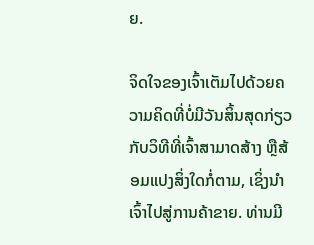ຍ.

ຈິດໃຈຂອງເຈົ້າເຕັມໄປດ້ວຍຄວາມຄິດທີ່ບໍ່ມີວັນສິ້ນສຸດກ່ຽວກັບວິທີທີ່ເຈົ້າສາມາດສ້າງ ຫຼືສ້ອມແປງສິ່ງໃດກໍ່ຕາມ, ເຊິ່ງນໍາເຈົ້າໄປສູ່ການຄ້າຂາຍ. ທ່ານມີ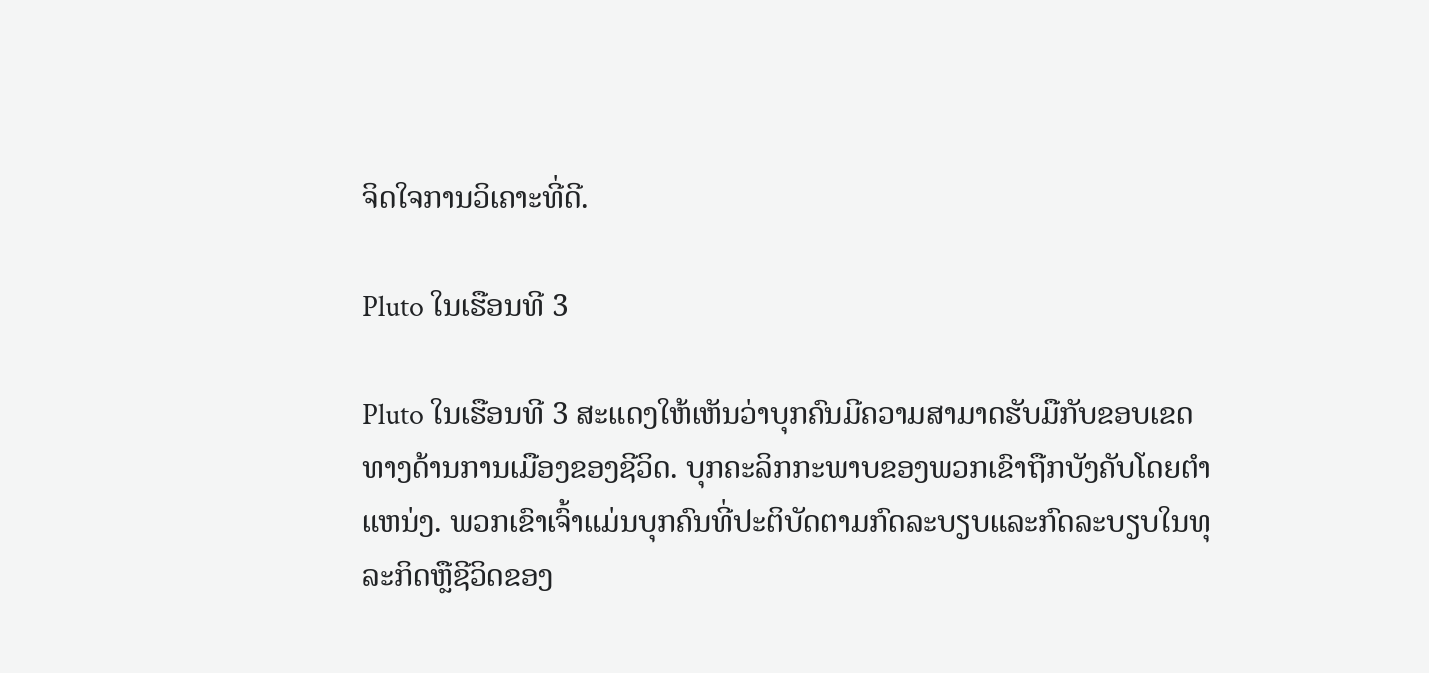ຈິດໃຈການວິເຄາະທີ່ດີ.

Pluto ໃນເຮືອນທີ 3

Pluto ໃນເຮືອນທີ 3 ສະແດງໃຫ້ເຫັນວ່າບຸກຄົນມີຄວາມສາມາດຮັບມືກັບຂອບເຂດທາງດ້ານການເມືອງຂອງຊີວິດ. ບຸກຄະລິກກະພາບຂອງພວກເຂົາຖືກບັງຄັບໂດຍຕໍາແຫນ່ງ. ພວກເຂົາເຈົ້າແມ່ນບຸກຄົນທີ່ປະຕິບັດຕາມກົດລະບຽບແລະກົດລະບຽບໃນທຸລະກິດຫຼືຊີວິດຂອງ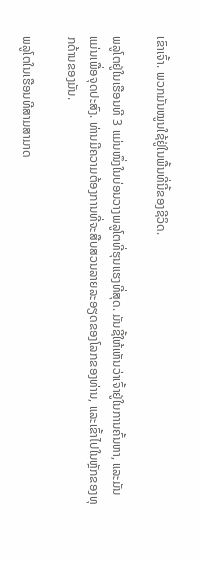ເຂົາເຈົ້າ. ພວກມັນໝູນໃຊ້ຢູ່ໃນພື້ນທີ່ນີ້ຂອງຊີວິດ.

ພລູໂຕຢູ່ໃນເຮືອນທີ 3 ແມ່ນໜຶ່ງໃນບ່ອນວາງພລູໂຕທີ່ຮຸນແຮງທີ່ສຸດ. ມັນຊີ້ໃຫ້ເຫັນວ່າເຈົ້າຢູ່ໃນການຄົ້ນຫາ, ແລະມັນແມ່ນເພື່ອຈຸດປະສົງ. ທ່ານມີຄວາມຕ້ອງການທີ່ຈະສືບສວນລາຍລະອຽດຂອງໂລກຂອງທ່ານ, ແລະເຂົ້າໄປໃນຫຼັກຂອງທຸກດ້ານຂອງມັນ.

ພລູໂຕໃນເຮືອນທີສາມສາມາດ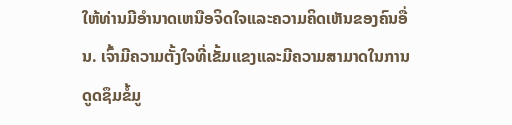ໃຫ້ທ່ານມີອໍານາດເຫນືອຈິດໃຈແລະຄວາມຄິດເຫັນຂອງຄົນອື່ນ. ເຈົ້າມີຄວາມຕັ້ງໃຈທີ່ເຂັ້ມແຂງແລະມີຄວາມສາມາດໃນການດູດຊຶມຂໍ້ມູ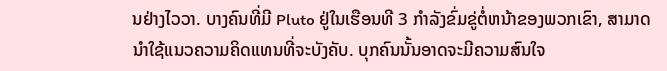ນຢ່າງໄວວາ. ບາງຄົນທີ່ມີ Pluto ຢູ່ໃນເຮືອນທີ 3 ກໍາລັງຂົ່ມຂູ່ຕໍ່ຫນ້າຂອງພວກເຂົາ, ສາມາດນໍາໃຊ້ແນວຄວາມຄິດແທນທີ່ຈະບັງຄັບ. ບຸກຄົນນັ້ນອາດຈະມີຄວາມສົນໃຈ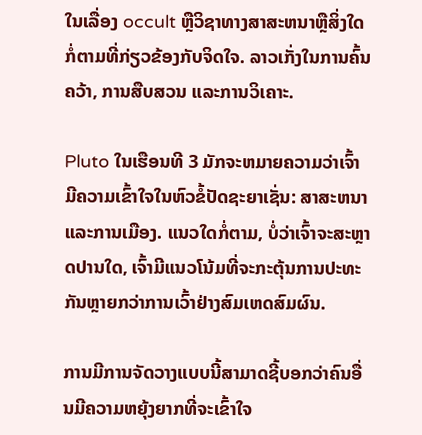ໃນເລື່ອງ occult ຫຼືວິຊາທາງສາສະຫນາຫຼືສິ່ງໃດກໍ່ຕາມທີ່ກ່ຽວຂ້ອງກັບຈິດໃຈ. ລາວເກັ່ງໃນການຄົ້ນຄວ້າ, ການສືບສວນ ແລະການວິເຄາະ.

Pluto ໃນເຮືອນທີ 3 ມັກຈະຫມາຍຄວາມວ່າເຈົ້າມີຄວາມເຂົ້າໃຈໃນຫົວຂໍ້ປັດຊະຍາເຊັ່ນ: ສາສະຫນາແລະການເມືອງ. ແນວໃດກໍ່ຕາມ, ບໍ່ວ່າເຈົ້າຈະສະຫຼາດປານໃດ, ເຈົ້າມີແນວໂນ້ມທີ່ຈະກະຕຸ້ນການປະທະກັນຫຼາຍກວ່າການເວົ້າຢ່າງສົມເຫດສົມຜົນ.

ການມີການຈັດວາງແບບນີ້ສາມາດຊີ້ບອກວ່າຄົນອື່ນມີຄວາມຫຍຸ້ງຍາກທີ່ຈະເຂົ້າໃຈ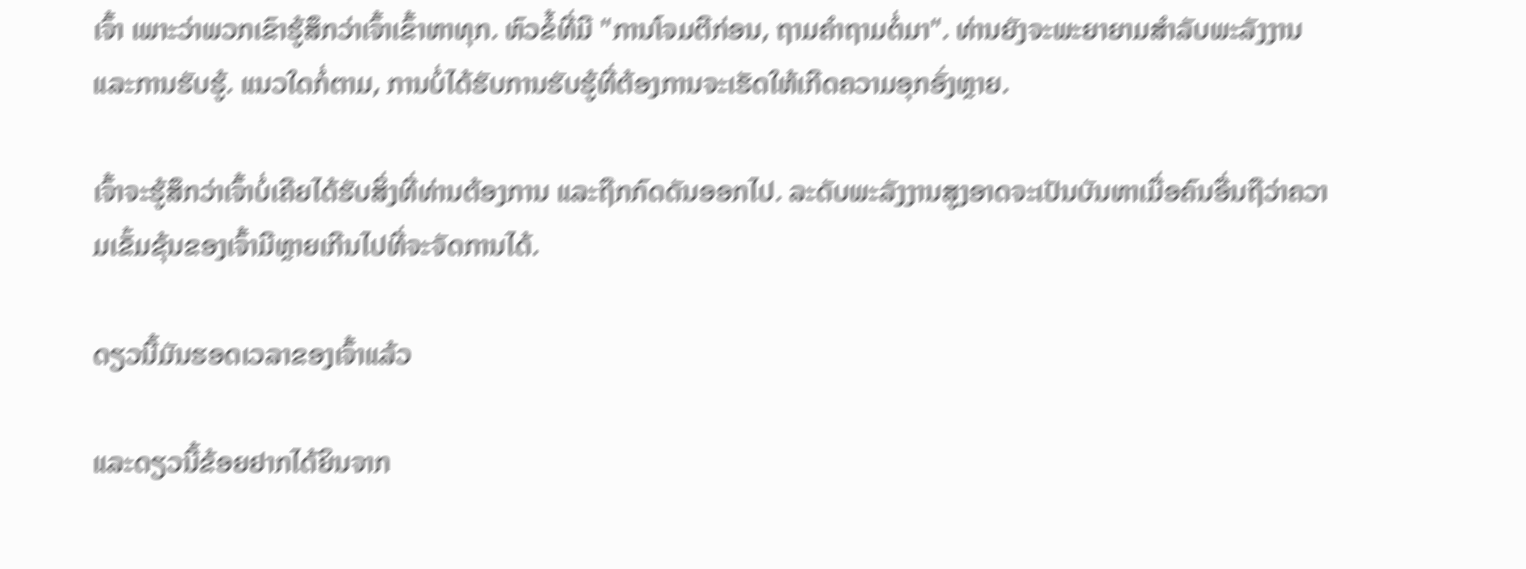ເຈົ້າ ເພາະວ່າພວກເຂົາຮູ້ສຶກວ່າເຈົ້າເຂົ້າຫາທຸກ. ຫົວຂໍ້ທີ່ມີ "ການໂຈມຕີກ່ອນ, ຖາມຄໍາຖາມຕໍ່ມາ". ທ່ານຍັງຈະພະຍາຍາມສໍາລັບພະລັງງານແລະການຮັບຮູ້. ແນວໃດກໍ່ຕາມ, ການບໍ່ໄດ້ຮັບການຮັບຮູ້ທີ່ຕ້ອງການຈະເຮັດໃຫ້ເກີດຄວາມອຸກອັ່ງຫຼາຍ.

ເຈົ້າຈະຮູ້ສຶກວ່າເຈົ້າບໍ່ເຄີຍໄດ້ຮັບສິ່ງທີ່ທ່ານຕ້ອງການ ແລະຖືກກົດດັນອອກໄປ. ລະດັບພະລັງງານສູງອາດຈະເປັນບັນຫາເມື່ອຄົນອື່ນຖືວ່າຄວາມເຂັ້ມຂຸ້ນຂອງເຈົ້າມີຫຼາຍເກີນໄປທີ່ຈະຈັດການໄດ້.

ດຽວນີ້ມັນຮອດເວລາຂອງເຈົ້າແລ້ວ

ແລະດຽວນີ້ຂ້ອຍຢາກໄດ້ຍິນຈາກ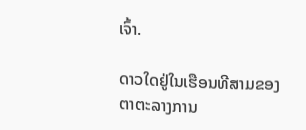ເຈົ້າ.

ດາວໃດຢູ່ໃນເຮືອນທີສາມຂອງຕາຕະລາງການ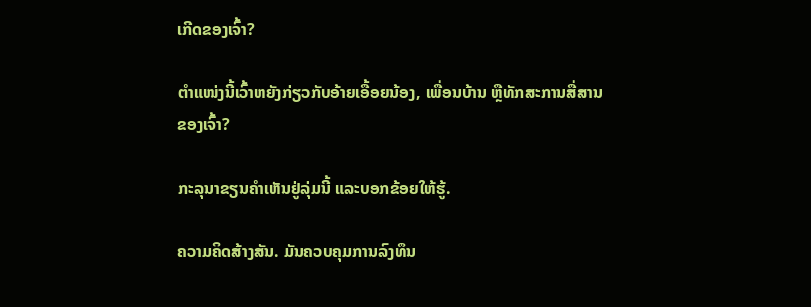ເກີດຂອງເຈົ້າ?

ຕຳແໜ່ງນີ້ເວົ້າຫຍັງກ່ຽວກັບອ້າຍເອື້ອຍນ້ອງ, ເພື່ອນບ້ານ ຫຼືທັກສະການສື່ສານຂອງເຈົ້າ?

ກະລຸນາຂຽນຄຳເຫັນຢູ່ລຸ່ມນີ້ ແລະບອກຂ້ອຍໃຫ້ຮູ້.

ຄວາມຄິດສ້າງສັນ. ມັນຄວບຄຸມການລົງທຶນ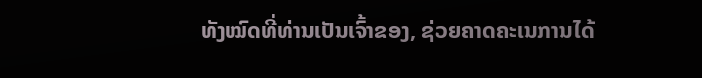ທັງໝົດທີ່ທ່ານເປັນເຈົ້າຂອງ, ຊ່ວຍຄາດຄະເນການໄດ້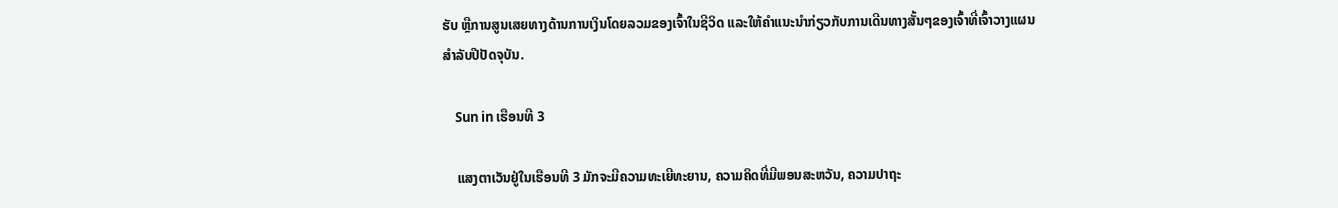ຮັບ ຫຼືການສູນເສຍທາງດ້ານການເງິນໂດຍລວມຂອງເຈົ້າໃນຊີວິດ ແລະໃຫ້ຄໍາແນະນໍາກ່ຽວກັບການເດີນທາງສັ້ນໆຂອງເຈົ້າທີ່ເຈົ້າວາງແຜນສໍາລັບປີປັດຈຸບັນ.

    Sun in ເຮືອນທີ 3

    ແສງຕາເວັນຢູ່ໃນເຮືອນທີ 3 ມັກຈະມີຄວາມທະເຍີທະຍານ, ຄວາມຄິດທີ່ມີພອນສະຫວັນ, ຄວາມປາຖະ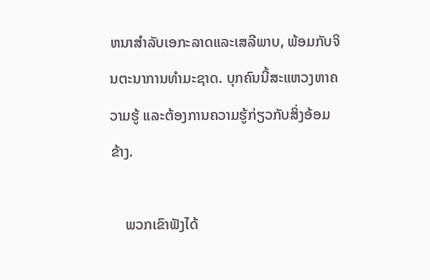ຫນາສໍາລັບເອກະລາດແລະເສລີພາບ, ພ້ອມກັບຈິນຕະນາການທໍາມະຊາດ. ບຸກຄົນນີ້ສະແຫວງຫາຄວາມຮູ້ ແລະຕ້ອງການຄວາມຮູ້ກ່ຽວກັບສິ່ງອ້ອມຂ້າງ.

    ພວກເຂົາຟັງໄດ້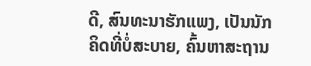ດີ, ສົນທະນາຮັກແພງ, ເປັນນັກຄິດທີ່ບໍ່ສະບາຍ, ຄົ້ນຫາສະຖານ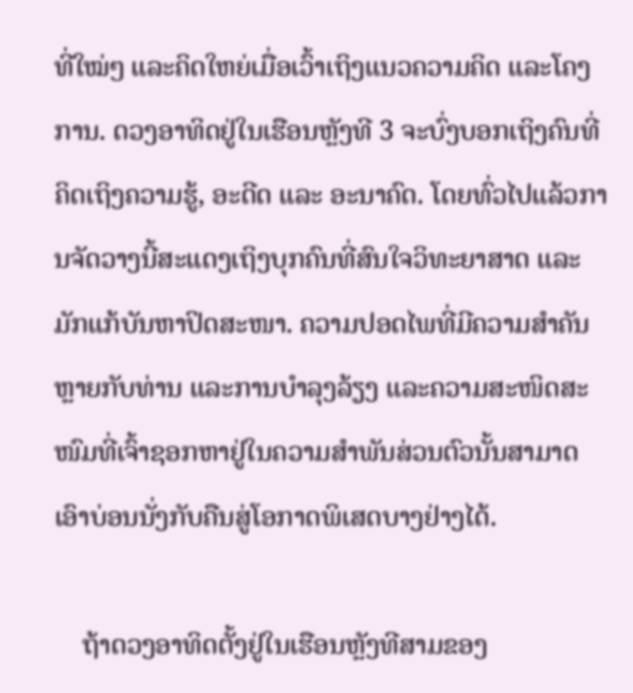ທີ່ໃໝ່ໆ ແລະຄິດໃຫຍ່ເມື່ອເວົ້າເຖິງແນວຄວາມຄິດ ແລະໂຄງການ. ດວງອາທິດຢູ່ໃນເຮືອນຫຼັງທີ 3 ຈະບົ່ງບອກເຖິງຄົນທີ່ຄິດເຖິງຄວາມຮູ້, ອະດີດ ແລະ ອະນາຄົດ. ໂດຍທົ່ວໄປແລ້ວການຈັດວາງນີ້ສະແດງເຖິງບຸກຄົນທີ່ສົນໃຈວິທະຍາສາດ ແລະມັກແກ້ບັນຫາປິດສະໜາ. ຄວາມປອດໄພທີ່ມີຄວາມສໍາຄັນຫຼາຍກັບທ່ານ ແລະການບໍາລຸງລ້ຽງ ແລະຄວາມສະໜິດສະໜົມທີ່ເຈົ້າຊອກຫາຢູ່ໃນຄວາມສຳພັນສ່ວນຕົວນັ້ນສາມາດເອົາບ່ອນນັ່ງກັບຄືນສູ່ໂອກາດພິເສດບາງຢ່າງໄດ້.

    ຖ້າດວງອາທິດຕັ້ງຢູ່ໃນເຮືອນຫຼັງທີສາມຂອງ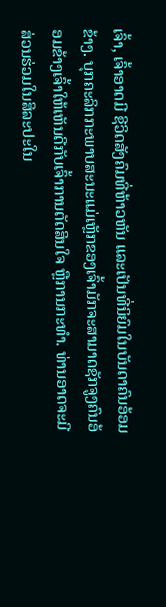ເຈົ້າ, ເຈົ້າອາດມີ ຊີວິດສັງຄົມທີ່ຫ້າວຫັນ ແລະເປັນທີ່ນິຍົມໃນບັນດາຄົນອ້ອມຂ້າງ. ບຸກຄະລິກກະພາບສະນະແມ່ເຫຼັກຂອງເຈົ້າມັກຈະສາມາດຊັກຈູງຄົນອ້ອມຂ້າງເຈົ້າໃຫ້ເຫັນດີກັບເຈົ້າການຕັດສິນໃຈ ຫຼືການກະທຳ. ທ່ານອາດຈະມີສ່ວນຮ່ວມໃນສິລະປະໃນ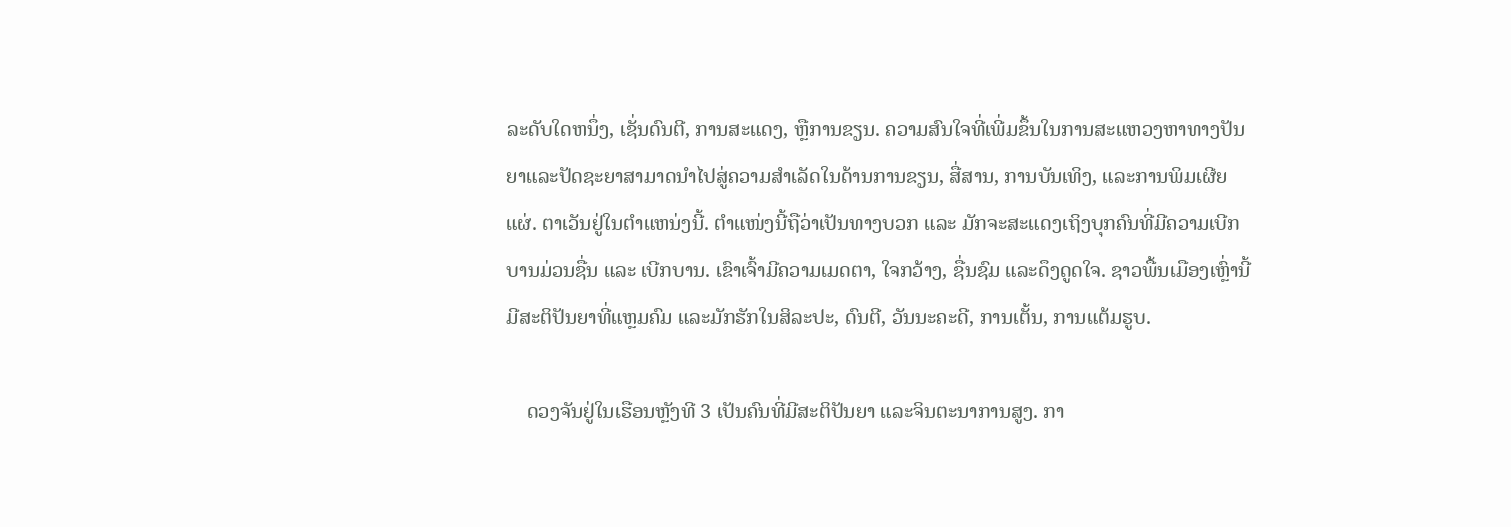ລະດັບໃດຫນຶ່ງ, ເຊັ່ນດົນຕີ, ການສະແດງ, ຫຼືການຂຽນ. ຄວາມສົນໃຈທີ່ເພີ່ມຂຶ້ນໃນການສະແຫວງຫາທາງປັນຍາແລະປັດຊະຍາສາມາດນຳໄປສູ່ຄວາມສຳເລັດໃນດ້ານການຂຽນ, ສື່ສານ, ການບັນເທິງ, ແລະການພິມເຜີຍແຜ່. ຕາເວັນຢູ່ໃນຕໍາແຫນ່ງນີ້. ຕຳແໜ່ງນີ້ຖືວ່າເປັນທາງບວກ ແລະ ມັກຈະສະແດງເຖິງບຸກຄົນທີ່ມີຄວາມເບີກບານມ່ວນຊື່ນ ແລະ ເບີກບານ. ເຂົາເຈົ້າມີຄວາມເມດຕາ, ໃຈກວ້າງ, ຊື່ນຊົມ ແລະດຶງດູດໃຈ. ຊາວພື້ນເມືອງເຫຼົ່ານີ້ມີສະຕິປັນຍາທີ່ແຫຼມຄົມ ແລະມັກຮັກໃນສິລະປະ, ດົນຕີ, ວັນນະຄະດີ, ການເຕັ້ນ, ການແຕ້ມຮູບ.

    ດວງຈັນຢູ່ໃນເຮືອນຫຼັງທີ 3 ເປັນຄົນທີ່ມີສະຕິປັນຍາ ແລະຈິນຕະນາການສູງ. ກາ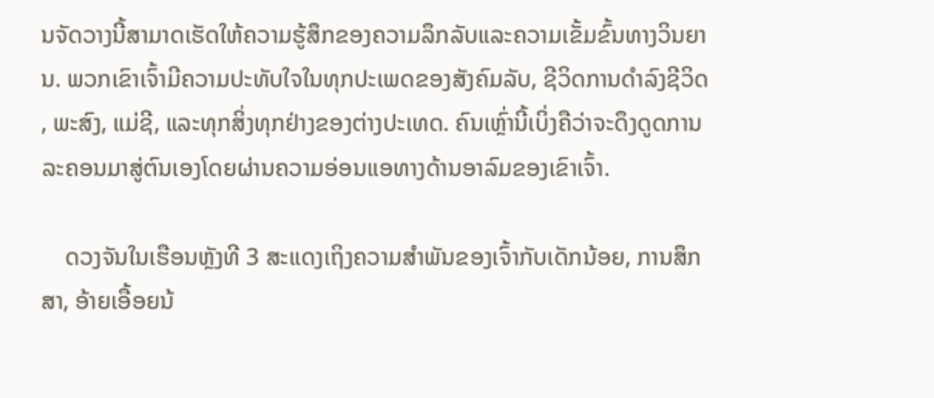ນຈັດວາງນີ້ສາມາດເຮັດໃຫ້ຄວາມຮູ້ສຶກຂອງຄວາມລຶກລັບແລະຄວາມເຂັ້ມຂົ້ນທາງວິນຍານ. ພວກເຂົາເຈົ້າມີຄວາມປະທັບໃຈໃນທຸກປະເພດຂອງສັງຄົມລັບ, ຊີວິດການດໍາລົງຊີວິດ, ພະສົງ, ແມ່ຊີ, ແລະທຸກສິ່ງທຸກຢ່າງຂອງຕ່າງປະເທດ. ຄົນເຫຼົ່ານີ້ເບິ່ງຄືວ່າຈະດຶງດູດການລະຄອນມາສູ່ຕົນເອງໂດຍຜ່ານຄວາມອ່ອນແອທາງດ້ານອາລົມຂອງເຂົາເຈົ້າ.

    ດວງຈັນໃນເຮືອນຫຼັງທີ 3 ສະແດງເຖິງຄວາມສຳພັນຂອງເຈົ້າກັບເດັກນ້ອຍ, ການສຶກສາ, ອ້າຍເອື້ອຍນ້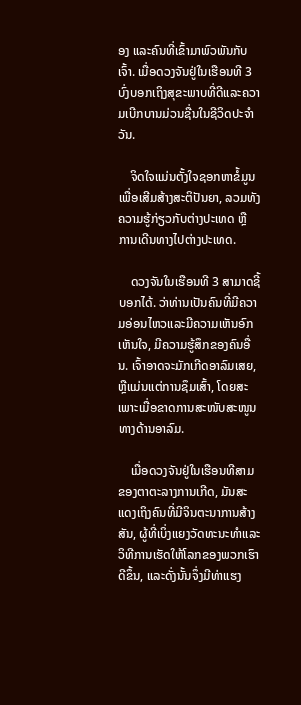ອງ ແລະຄົນທີ່ເຂົ້າມາພົວພັນກັບເຈົ້າ. ເມື່ອດວງຈັນຢູ່ໃນເຮືອນທີ 3 ບົ່ງບອກເຖິງສຸຂະພາບທີ່ດີແລະຄວາມເບີກບານມ່ວນຊື່ນໃນຊີວິດປະຈຳວັນ.

    ຈິດໃຈແມ່ນຕັ້ງໃຈຊອກຫາຂໍ້ມູນເພື່ອເສີມສ້າງສະຕິປັນຍາ, ລວມທັງຄວາມຮູ້ກ່ຽວກັບຕ່າງປະເທດ ຫຼື ການເດີນທາງໄປຕ່າງປະເທດ.

    ດວງຈັນໃນເຮືອນທີ 3 ສາມາດຊີ້ບອກໄດ້. ວ່າທ່ານເປັນຄົນທີ່ມີຄວາມອ່ອນໄຫວແລະມີຄວາມເຫັນອົກເຫັນໃຈ, ມີຄວາມຮູ້ສຶກຂອງຄົນອື່ນ. ເຈົ້າອາດຈະມັກເກີດອາລົມເສຍ, ຫຼືແມ່ນແຕ່ການຊຶມເສົ້າ, ໂດຍສະເພາະເມື່ອຂາດການສະໜັບສະໜູນທາງດ້ານອາລົມ.

    ເມື່ອດວງຈັນຢູ່ໃນເຮືອນທີສາມຂອງຕາຕະລາງການເກີດ, ມັນສະແດງເຖິງຄົນທີ່ມີຈິນຕະນາການສ້າງສັນ, ຜູ້ທີ່ເບິ່ງແຍງວັດທະນະທໍາແລະວິທີການເຮັດໃຫ້ໂລກຂອງພວກເຮົາດີຂຶ້ນ, ແລະດັ່ງນັ້ນຈຶ່ງມີທ່າແຮງ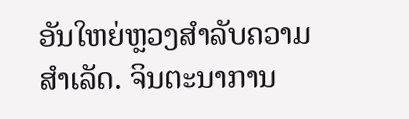ອັນໃຫຍ່ຫຼວງສໍາລັບຄວາມສໍາເລັດ. ຈິນຕະນາການ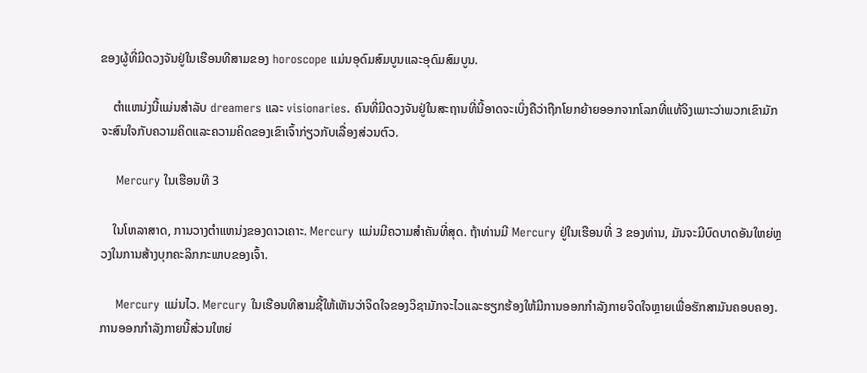ຂອງຜູ້ທີ່ມີດວງຈັນຢູ່ໃນເຮືອນທີສາມຂອງ horoscope ແມ່ນອຸດົມສົມບູນແລະອຸດົມສົມບູນ.

    ຕໍາແຫນ່ງນີ້ແມ່ນສໍາລັບ dreamers ແລະ visionaries. ຄົນທີ່ມີດວງຈັນຢູ່ໃນສະຖານທີ່ນີ້ອາດຈະເບິ່ງຄືວ່າຖືກໂຍກຍ້າຍອອກຈາກໂລກທີ່ແທ້ຈິງເພາະວ່າພວກເຂົາມັກຈະສົນໃຈກັບຄວາມຄິດແລະຄວາມຄິດຂອງເຂົາເຈົ້າກ່ຽວກັບເລື່ອງສ່ວນຕົວ.

    Mercury ໃນເຮືອນທີ 3

    ໃນໂຫລາສາດ, ການວາງຕໍາແຫນ່ງຂອງດາວເຄາະ. Mercury ແມ່ນມີຄວາມສໍາຄັນທີ່ສຸດ. ຖ້າທ່ານມີ Mercury ຢູ່ໃນເຮືອນທີ່ 3 ຂອງທ່ານ, ມັນຈະມີບົດບາດອັນໃຫຍ່ຫຼວງໃນການສ້າງບຸກຄະລິກກະພາບຂອງເຈົ້າ.

    Mercury ແມ່ນໄວ. Mercury ໃນເຮືອນທີສາມຊີ້ໃຫ້ເຫັນວ່າຈິດໃຈຂອງວິຊາມັກຈະໄວແລະຮຽກຮ້ອງໃຫ້ມີການອອກກໍາລັງກາຍຈິດໃຈຫຼາຍເພື່ອຮັກສາມັນຄອບຄອງ. ການອອກກໍາລັງກາຍນີ້ສ່ວນໃຫຍ່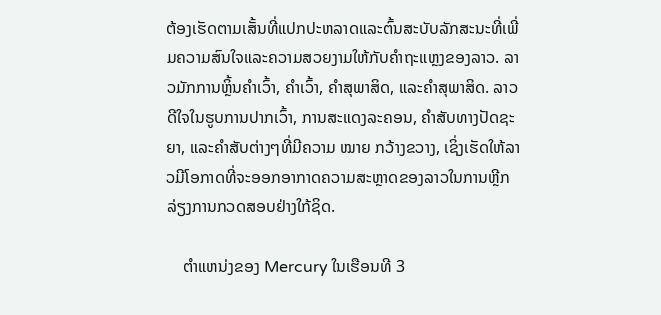ຕ້ອງເຮັດຕາມເສັ້ນທີ່ແປກປະຫລາດແລະຕົ້ນສະບັບລັກສະນະທີ່ເພີ່ມຄວາມສົນໃຈແລະຄວາມສວຍງາມໃຫ້ກັບຄໍາຖະແຫຼງຂອງລາວ. ລາວມັກການຫຼິ້ນຄຳເວົ້າ, ຄຳເວົ້າ, ຄຳສຸພາສິດ, ແລະຄຳສຸພາສິດ. ລາວດີໃຈໃນຮູບການປາກເວົ້າ, ການສະແດງລະຄອນ, ຄໍາສັບທາງປັດຊະຍາ, ແລະຄໍາສັບຕ່າງໆທີ່ມີຄວາມ ໝາຍ ກວ້າງຂວາງ, ເຊິ່ງເຮັດໃຫ້ລາວມີໂອກາດທີ່ຈະອອກອາກາດຄວາມສະຫຼາດຂອງລາວໃນການຫຼີກລ່ຽງການກວດສອບຢ່າງໃກ້ຊິດ.

    ຕໍາແຫນ່ງຂອງ Mercury ໃນເຮືອນທີ 3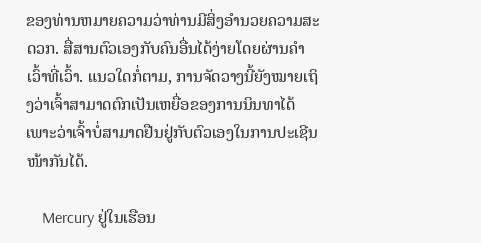ຂອງທ່ານຫມາຍຄວາມວ່າທ່ານມີສິ່ງອໍານວຍຄວາມສະດວກ. ສື່ສານຕົວເອງກັບຄົນອື່ນໄດ້ງ່າຍໂດຍຜ່ານຄໍາເວົ້າທີ່ເວົ້າ. ແນວໃດກໍ່ຕາມ, ການຈັດວາງນີ້ຍັງໝາຍເຖິງວ່າເຈົ້າສາມາດຕົກເປັນເຫຍື່ອຂອງການນິນທາໄດ້ ເພາະວ່າເຈົ້າບໍ່ສາມາດຢືນຢູ່ກັບຕົວເອງໃນການປະເຊີນໜ້າກັນໄດ້.

    Mercury ຢູ່ໃນເຮືອນ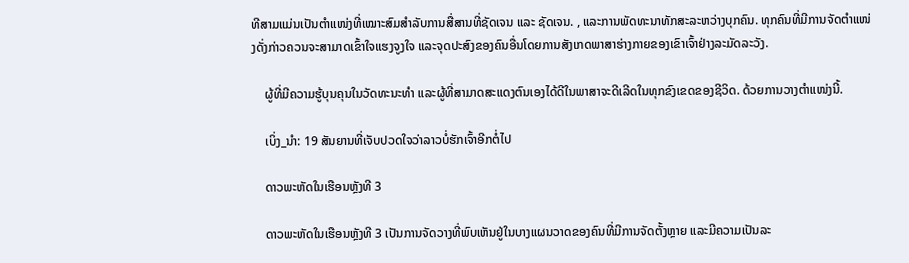ທີສາມແມ່ນເປັນຕຳແໜ່ງທີ່ເໝາະສົມສຳລັບການສື່ສານທີ່ຊັດເຈນ ແລະ ຊັດເຈນ. , ແລະການພັດທະນາທັກສະລະຫວ່າງບຸກຄົນ. ທຸກຄົນທີ່ມີການຈັດຕໍາແໜ່ງດັ່ງກ່າວຄວນຈະສາມາດເຂົ້າໃຈແຮງຈູງໃຈ ແລະຈຸດປະສົງຂອງຄົນອື່ນໂດຍການສັງເກດພາສາຮ່າງກາຍຂອງເຂົາເຈົ້າຢ່າງລະມັດລະວັງ.

    ຜູ້ທີ່ມີຄວາມຮູ້ບຸນຄຸນໃນວັດທະນະທໍາ ແລະຜູ້ທີ່ສາມາດສະແດງຕົນເອງໄດ້ດີໃນພາສາຈະດີເລີດໃນທຸກຂົງເຂດຂອງຊີວິດ. ດ້ວຍການວາງຕຳແໜ່ງນີ້.

    ເບິ່ງ_ນຳ: 19 ສັນຍານທີ່ເຈັບປວດໃຈວ່າລາວບໍ່ຮັກເຈົ້າອີກຕໍ່ໄປ

    ດາວພະຫັດໃນເຮືອນຫຼັງທີ 3

    ດາວພະຫັດໃນເຮືອນຫຼັງທີ 3 ເປັນການຈັດວາງທີ່ພົບເຫັນຢູ່ໃນບາງແຜນວາດຂອງຄົນທີ່ມີການຈັດຕັ້ງຫຼາຍ ແລະມີຄວາມເປັນລະ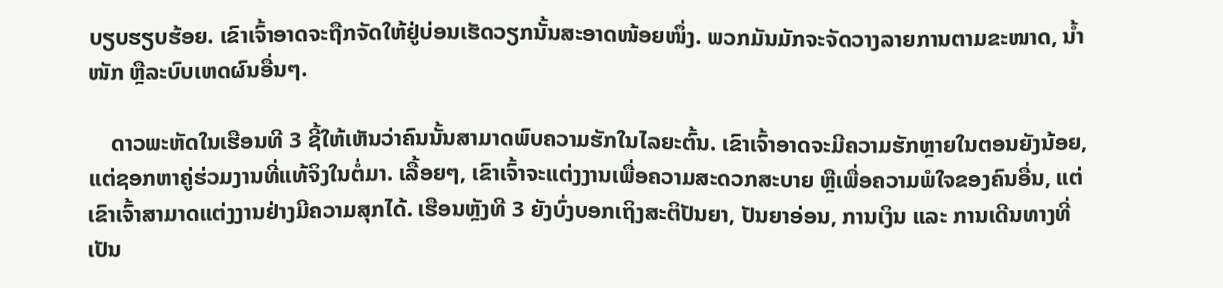ບຽບຮຽບຮ້ອຍ. ເຂົາເຈົ້າອາດຈະຖືກຈັດໃຫ້ຢູ່ບ່ອນເຮັດວຽກນັ້ນສະອາດໜ້ອຍໜຶ່ງ. ພວກມັນມັກຈະຈັດວາງລາຍການຕາມຂະໜາດ, ນ້ຳໜັກ ຫຼືລະບົບເຫດຜົນອື່ນໆ.

    ດາວພະຫັດໃນເຮືອນທີ 3 ຊີ້ໃຫ້ເຫັນວ່າຄົນນັ້ນສາມາດພົບຄວາມຮັກໃນໄລຍະຕົ້ນ. ເຂົາເຈົ້າອາດຈະມີຄວາມຮັກຫຼາຍໃນຕອນຍັງນ້ອຍ, ແຕ່ຊອກຫາຄູ່ຮ່ວມງານທີ່ແທ້ຈິງໃນຕໍ່ມາ. ເລື້ອຍໆ, ເຂົາເຈົ້າຈະແຕ່ງງານເພື່ອຄວາມສະດວກສະບາຍ ຫຼືເພື່ອຄວາມພໍໃຈຂອງຄົນອື່ນ, ແຕ່ເຂົາເຈົ້າສາມາດແຕ່ງງານຢ່າງມີຄວາມສຸກໄດ້. ເຮືອນຫຼັງທີ 3 ຍັງບົ່ງບອກເຖິງສະຕິປັນຍາ, ປັນຍາອ່ອນ, ການເງິນ ແລະ ການເດີນທາງທີ່ເປັນ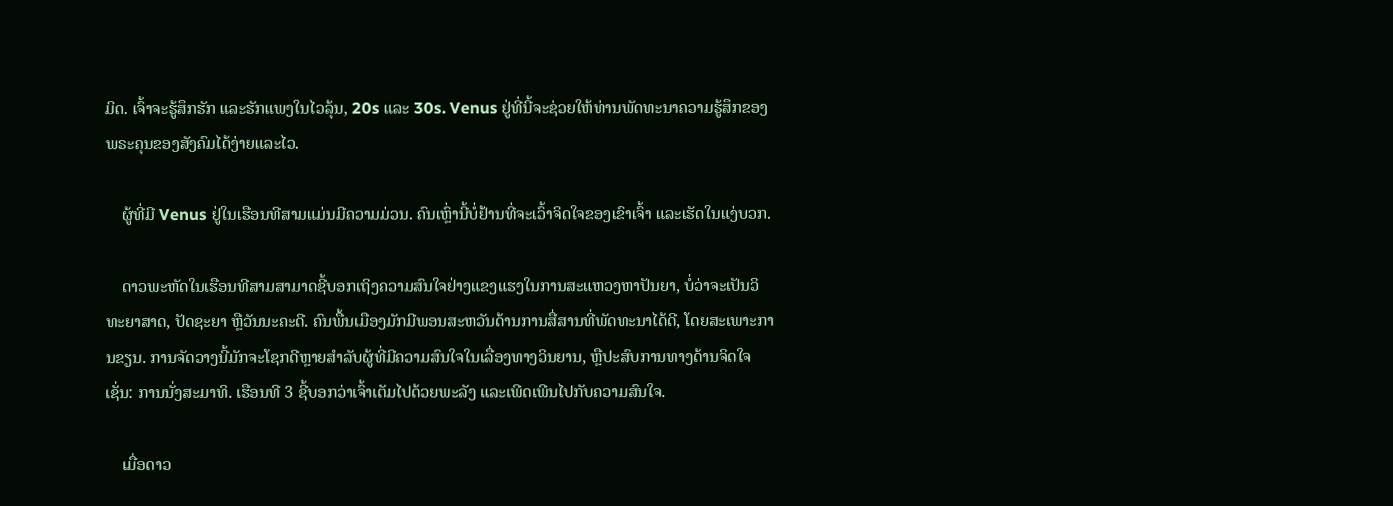ມິດ. ເຈົ້າຈະຮູ້ສຶກຮັກ ແລະຮັກແພງໃນໄວລຸ້ນ, 20s ແລະ 30s. Venus ຢູ່ທີ່ນີ້ຈະຊ່ວຍໃຫ້ທ່ານພັດທະນາຄວາມຮູ້ສຶກຂອງພຣະຄຸນຂອງສັງຄົມໄດ້ງ່າຍແລະໄວ.

    ຜູ້ທີ່ມີ Venus ຢູ່ໃນເຮືອນທີສາມແມ່ນມີຄວາມມ່ວນ. ຄົນເຫຼົ່ານີ້ບໍ່ຢ້ານທີ່ຈະເວົ້າຈິດໃຈຂອງເຂົາເຈົ້າ ແລະເຮັດໃນແງ່ບວກ.

    ດາວພະຫັດໃນເຮືອນທີສາມສາມາດຊີ້ບອກເຖິງຄວາມສົນໃຈຢ່າງແຂງແຮງໃນການສະແຫວງຫາປັນຍາ, ບໍ່ວ່າຈະເປັນວິທະຍາສາດ, ປັດຊະຍາ ຫຼືວັນນະຄະດີ. ຄົນພື້ນເມືອງມັກມີພອນສະຫວັນດ້ານການສື່ສານທີ່ພັດທະນາໄດ້ດີ, ໂດຍສະເພາະການຂຽນ. ການຈັດວາງນີ້ມັກຈະໂຊກດີຫຼາຍສໍາລັບຜູ້ທີ່ມີຄວາມສົນໃຈໃນເລື່ອງທາງວິນຍານ, ຫຼືປະສົບການທາງດ້ານຈິດໃຈເຊັ່ນ: ການນັ່ງສະມາທິ. ເຮືອນທີ 3 ຊີ້ບອກວ່າເຈົ້າເຕັມໄປດ້ວຍພະລັງ ແລະເພີດເພີນໄປກັບຄວາມສົນໃຈ.

    ເມື່ອດາວ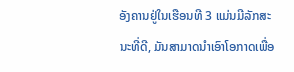ອັງຄານຢູ່ໃນເຮືອນທີ 3 ແມ່ນມີລັກສະນະທີ່ດີ, ມັນສາມາດນໍາເອົາໂອກາດເພື່ອ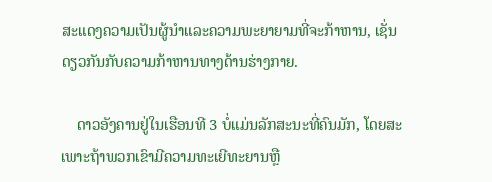ສະແດງຄວາມເປັນຜູ້ນໍາແລະຄວາມພະຍາຍາມທີ່ຈະກ້າຫານ, ເຊັ່ນດຽວກັນກັບຄວາມກ້າຫານທາງດ້ານຮ່າງກາຍ.

    ດາວອັງຄານຢູ່ໃນເຮືອນທີ 3 ບໍ່ແມ່ນລັກສະນະທີ່ຄົນມັກ, ໂດຍສະເພາະຖ້າພວກເຂົາມີຄວາມທະເຍີທະຍານຫຼື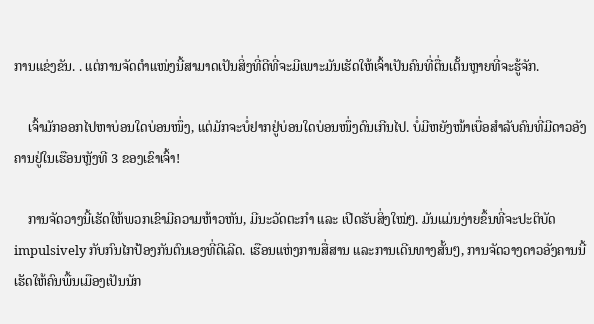ການແຂ່ງຂັນ. . ແຕ່ການຈັດຕໍາແໜ່ງນີ້ສາມາດເປັນສິ່ງທີ່ດີທີ່ຈະມີເພາະມັນເຮັດໃຫ້ເຈົ້າເປັນຄົນທີ່ຕື່ນເຕັ້ນຫຼາຍທີ່ຈະຮູ້ຈັກ.

    ເຈົ້າມັກອອກໄປຫາບ່ອນໃດບ່ອນໜຶ່ງ, ແຕ່ມັກຈະບໍ່ຢາກຢູ່ບ່ອນໃດບ່ອນໜຶ່ງດົນເກີນໄປ. ບໍ່ມີຫຍັງໜ້າເບື່ອສຳລັບຄົນທີ່ມີດາວອັງຄານຢູ່ໃນເຮືອນຫຼັງທີ 3 ຂອງເຂົາເຈົ້າ!

    ການຈັດວາງນີ້ເຮັດໃຫ້ພວກເຂົາມີຄວາມຫ້າວຫັນ, ມີນະວັດຕະກໍາ ແລະ ເປີດຮັບສິ່ງໃໝ່ໆ. ມັນແມ່ນງ່າຍຂຶ້ນທີ່ຈະປະຕິບັດ impulsively ກັບກົນໄກປ້ອງກັນຕົນເອງທີ່ດີເລີດ. ເຮືອນແຫ່ງການສື່ສານ ແລະການເດີນທາງສັ້ນໆ, ການຈັດວາງດາວອັງຄານນີ້ເຮັດໃຫ້ຄົນພື້ນເມືອງເປັນນັກ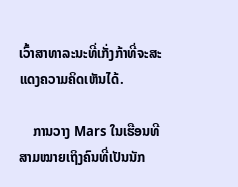ເວົ້າສາທາລະນະທີ່ເກັ່ງກ້າທີ່ຈະສະແດງຄວາມຄິດເຫັນໄດ້.

    ການວາງ Mars ໃນເຮືອນທີສາມໝາຍເຖິງຄົນທີ່ເປັນນັກ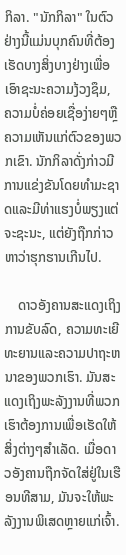ກິລາ. "ນັກກິລາ" ໃນຕົວຢ່າງນີ້ແມ່ນບຸກຄົນທີ່ຕ້ອງເຮັດບາງສິ່ງບາງຢ່າງເພື່ອເອົາຊະນະຄວາມງ້ວງຊຶມ, ຄວາມບໍ່ຄ່ອຍເຊື່ອງ່າຍໆຫຼືຄວາມເຫັນແກ່ຕົວຂອງພວກເຂົາ. ນັກກິລາດັ່ງກ່າວມີການແຂ່ງຂັນໂດຍທໍາມະຊາດແລະມີທ່າແຮງບໍ່ພຽງແຕ່ຈະຊະນະ, ແຕ່ຍັງຖືກກ່າວຫາວ່າຮຸກຮານເກີນໄປ.

    ດາວອັງຄານສະແດງເຖິງການຂັບລົດ, ຄວາມທະເຍີທະຍານແລະຄວາມປາຖະຫນາຂອງພວກເຮົາ. ມັນສະແດງເຖິງພະລັງງານທີ່ພວກເຮົາຕ້ອງການເພື່ອເຮັດໃຫ້ສິ່ງຕ່າງໆສໍາເລັດ. ເມື່ອດາວອັງຄານຖືກຈັດໃສ່ຢູ່ໃນເຮືອນທີສາມ, ມັນຈະໃຫ້ພະລັງງານພິເສດຫຼາຍແກ່ເຈົ້າ.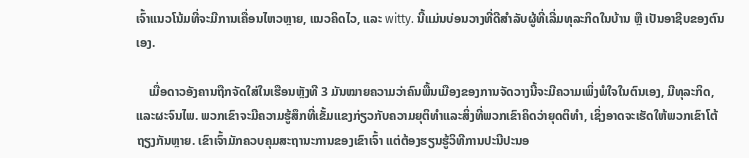ເຈົ້າແນວໂນ້ມທີ່ຈະມີການເຄື່ອນໄຫວຫຼາຍ, ແນວຄິດໄວ, ແລະ witty. ນີ້ແມ່ນບ່ອນວາງທີ່ດີສໍາລັບຜູ້ທີ່ເລີ່ມທຸລະກິດໃນບ້ານ ຫຼື ເປັນອາຊີບຂອງຕົນເອງ.

    ເມື່ອດາວອັງຄານຖືກຈັດໃສ່ໃນເຮືອນຫຼັງທີ 3 ມັນໝາຍຄວາມວ່າຄົນພື້ນເມືອງຂອງການຈັດວາງນີ້ຈະມີຄວາມເພິ່ງພໍໃຈໃນຕົນເອງ, ມີທຸລະກິດ, ແລະຜະຈົນໄພ. ພວກເຂົາຈະມີຄວາມຮູ້ສຶກທີ່ເຂັ້ມແຂງກ່ຽວກັບຄວາມຍຸຕິທໍາແລະສິ່ງທີ່ພວກເຂົາຄິດວ່າຍຸດຕິທໍາ, ເຊິ່ງອາດຈະເຮັດໃຫ້ພວກເຂົາໂຕ້ຖຽງກັນຫຼາຍ. ເຂົາເຈົ້າມັກຄວບຄຸມສະຖານະການຂອງເຂົາເຈົ້າ ແຕ່ຕ້ອງຮຽນຮູ້ວິທີການປະນີປະນອ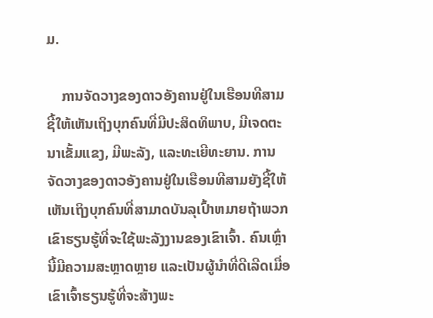ມ.

    ການຈັດວາງຂອງດາວອັງຄານຢູ່ໃນເຮືອນທີສາມຊີ້ໃຫ້ເຫັນເຖິງບຸກຄົນທີ່ມີປະສິດທິພາບ, ມີເຈດຕະນາເຂັ້ມແຂງ, ມີພະລັງ, ແລະທະເຍີທະຍານ. ການຈັດວາງຂອງດາວອັງຄານຢູ່ໃນເຮືອນທີສາມຍັງຊີ້ໃຫ້ເຫັນເຖິງບຸກຄົນທີ່ສາມາດບັນລຸເປົ້າຫມາຍຖ້າພວກເຂົາຮຽນຮູ້ທີ່ຈະໃຊ້ພະລັງງານຂອງເຂົາເຈົ້າ. ຄົນເຫຼົ່ານີ້ມີຄວາມສະຫຼາດຫຼາຍ ແລະເປັນຜູ້ນໍາທີ່ດີເລີດເມື່ອເຂົາເຈົ້າຮຽນຮູ້ທີ່ຈະສ້າງພະ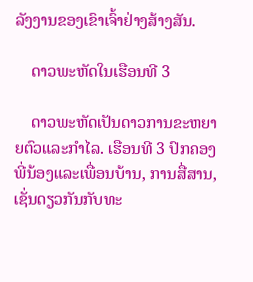ລັງງານຂອງເຂົາເຈົ້າຢ່າງສ້າງສັນ.

    ດາວພະຫັດໃນເຮືອນທີ 3

    ດາວພະຫັດເປັນດາວການຂະຫຍາຍຕົວແລະກໍາໄລ. ເຮືອນທີ 3 ປົກຄອງພີ່ນ້ອງແລະເພື່ອນບ້ານ, ການສື່ສານ, ເຊັ່ນດຽວກັນກັບທະ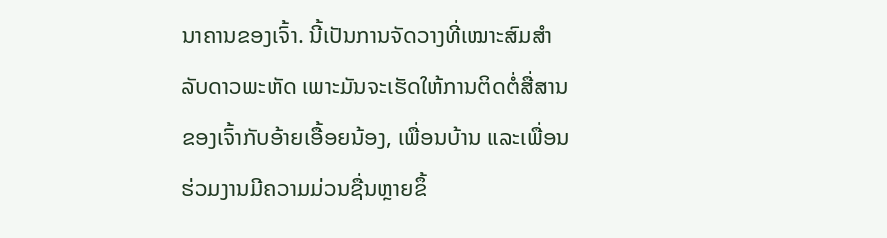ນາຄານຂອງເຈົ້າ. ນີ້ເປັນການຈັດວາງທີ່ເໝາະສົມສຳລັບດາວພະຫັດ ເພາະມັນຈະເຮັດໃຫ້ການຕິດຕໍ່ສື່ສານຂອງເຈົ້າກັບອ້າຍເອື້ອຍນ້ອງ, ເພື່ອນບ້ານ ແລະເພື່ອນຮ່ວມງານມີຄວາມມ່ວນຊື່ນຫຼາຍຂຶ້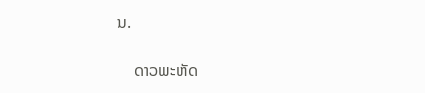ນ.

    ດາວພະຫັດ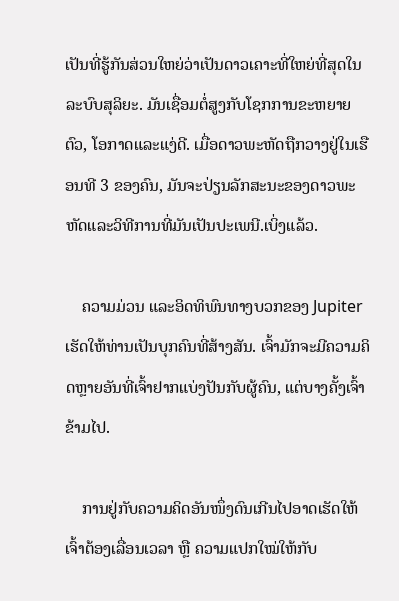ເປັນທີ່ຮູ້ກັນສ່ວນໃຫຍ່ວ່າເປັນດາວເຄາະທີ່ໃຫຍ່ທີ່ສຸດໃນລະບົບສຸລິຍະ. ມັນເຊື່ອມຕໍ່ສູງກັບໂຊກການຂະຫຍາຍຕົວ, ໂອກາດແລະແງ່ດີ. ເມື່ອດາວພະຫັດຖືກວາງຢູ່ໃນເຮືອນທີ 3 ຂອງຄົນ, ມັນຈະປ່ຽນລັກສະນະຂອງດາວພະຫັດແລະວິທີການທີ່ມັນເປັນປະເພນີ.ເບິ່ງແລ້ວ.

    ຄວາມມ່ວນ ແລະອິດທິພົນທາງບວກຂອງ Jupiter ເຮັດໃຫ້ທ່ານເປັນບຸກຄົນທີ່ສ້າງສັນ. ເຈົ້າມັກຈະມີຄວາມຄິດຫຼາຍອັນທີ່ເຈົ້າຢາກແບ່ງປັນກັບຜູ້ຄົນ, ແຕ່ບາງຄັ້ງເຈົ້າຂ້າມໄປ.

    ການຢູ່ກັບຄວາມຄິດອັນໜຶ່ງດົນເກີນໄປອາດເຮັດໃຫ້ເຈົ້າຕ້ອງເລື່ອນເວລາ ຫຼື ຄວາມແປກໃໝ່ໃຫ້ກັບ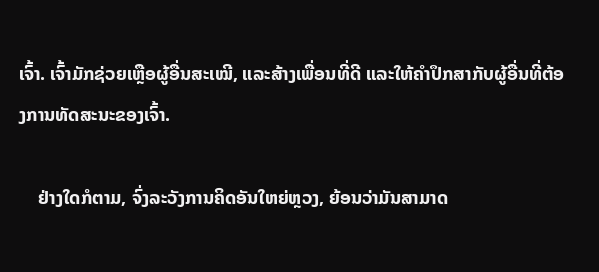ເຈົ້າ. ເຈົ້າມັກຊ່ວຍເຫຼືອຜູ້ອື່ນສະເໝີ, ແລະສ້າງເພື່ອນທີ່ດີ ແລະໃຫ້ຄໍາປຶກສາກັບຜູ້ອື່ນທີ່ຕ້ອງການທັດສະນະຂອງເຈົ້າ.

    ຢ່າງໃດກໍຕາມ, ຈົ່ງລະວັງການຄິດອັນໃຫຍ່ຫຼວງ, ຍ້ອນວ່າມັນສາມາດ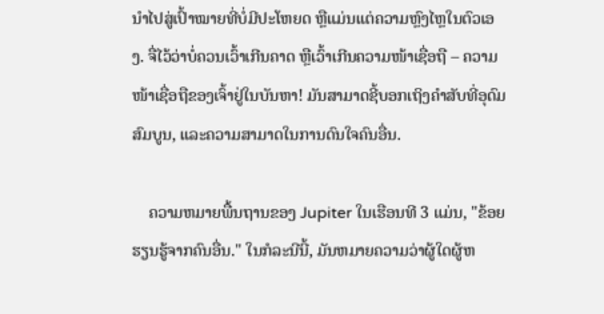ນໍາໄປສູ່ເປົ້າໝາຍທີ່ບໍ່ມີປະໂຫຍດ ຫຼືແມ່ນແຕ່ຄວາມຫຼົງໄຫຼໃນຕົວເອງ. ຈື່ໄວ້ວ່າບໍ່ຄວນເວົ້າເກີນຄາດ ຫຼືເວົ້າເກີນຄວາມໜ້າເຊື່ອຖື – ຄວາມໜ້າເຊື່ອຖືຂອງເຈົ້າຢູ່ໃນບັນຫາ! ມັນສາມາດຊີ້ບອກເຖິງຄໍາສັບທີ່ອຸດົມສົມບູນ, ແລະຄວາມສາມາດໃນການດົນໃຈຄົນອື່ນ.

    ຄວາມຫມາຍພື້ນຖານຂອງ Jupiter ໃນເຮືອນທີ 3 ແມ່ນ, "ຂ້ອຍຮຽນຮູ້ຈາກຄົນອື່ນ." ໃນກໍລະນີນີ້, ມັນຫມາຍຄວາມວ່າຜູ້ໃດຜູ້ຫ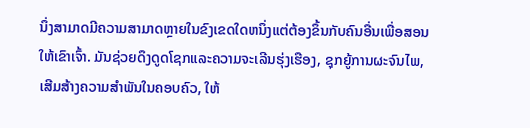ນຶ່ງສາມາດມີຄວາມສາມາດຫຼາຍໃນຂົງເຂດໃດຫນຶ່ງແຕ່ຕ້ອງຂຶ້ນກັບຄົນອື່ນເພື່ອສອນໃຫ້ເຂົາເຈົ້າ. ມັນຊ່ວຍດຶງດູດໂຊກແລະຄວາມຈະເລີນຮຸ່ງເຮືອງ, ຊຸກຍູ້ການຜະຈົນໄພ, ເສີມສ້າງຄວາມສໍາພັນໃນຄອບຄົວ, ໃຫ້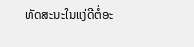ທັດສະນະໃນແງ່ດີຕໍ່ອະ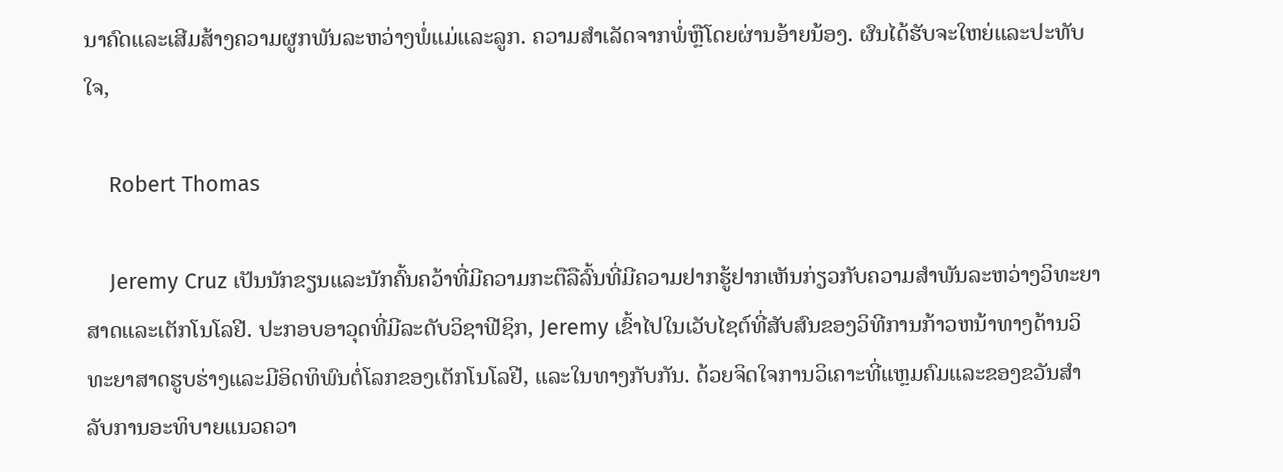ນາຄົດແລະເສີມສ້າງຄວາມຜູກພັນລະຫວ່າງພໍ່ແມ່ແລະລູກ. ຄວາມສໍາເລັດຈາກພໍ່ຫຼືໂດຍຜ່ານອ້າຍນ້ອງ. ຜົນໄດ້ຮັບຈະໃຫຍ່ແລະປະທັບໃຈ,

    Robert Thomas

    Jeremy Cruz ເປັນນັກຂຽນແລະນັກຄົ້ນຄວ້າທີ່ມີຄວາມກະຕືລືລົ້ນທີ່ມີຄວາມຢາກຮູ້ຢາກເຫັນກ່ຽວກັບຄວາມສໍາພັນລະຫວ່າງວິທະຍາສາດແລະເຕັກໂນໂລຢີ. ປະກອບອາວຸດທີ່ມີລະດັບວິຊາຟີຊິກ, Jeremy ເຂົ້າໄປໃນເວັບໄຊຕ໌ທີ່ສັບສົນຂອງວິທີການກ້າວຫນ້າທາງດ້ານວິທະຍາສາດຮູບຮ່າງແລະມີອິດທິພົນຕໍ່ໂລກຂອງເຕັກໂນໂລຢີ, ແລະໃນທາງກັບກັນ. ດ້ວຍຈິດໃຈການວິເຄາະທີ່ແຫຼມຄົມແລະຂອງຂວັນສໍາລັບການອະທິບາຍແນວຄວາ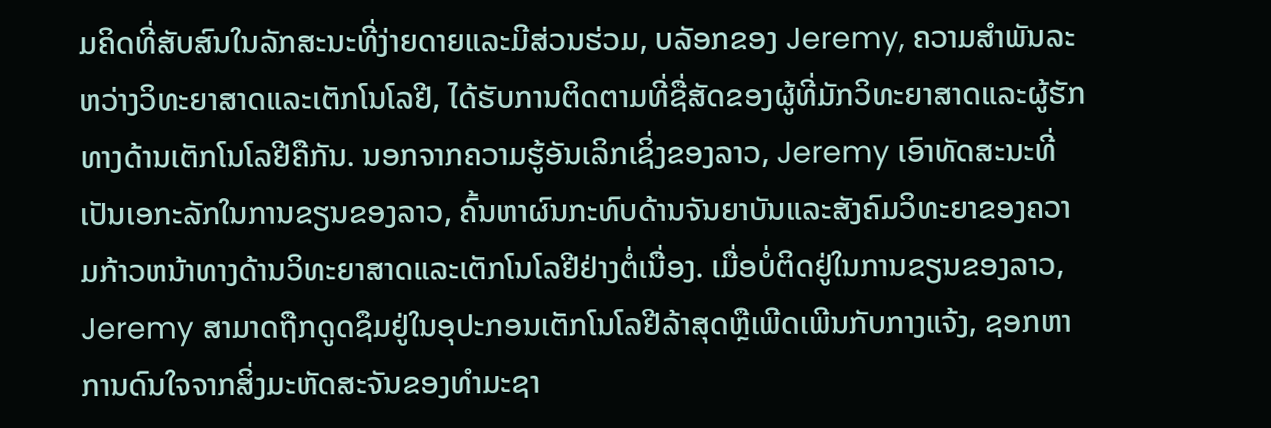ມຄິດທີ່ສັບສົນໃນລັກສະນະທີ່ງ່າຍດາຍແລະມີສ່ວນຮ່ວມ, ບລັອກຂອງ Jeremy, ຄວາມສໍາພັນລະຫວ່າງວິທະຍາສາດແລະເຕັກໂນໂລຢີ, ໄດ້ຮັບການຕິດຕາມທີ່ຊື່ສັດຂອງຜູ້ທີ່ມັກວິທະຍາສາດແລະຜູ້ຮັກທາງດ້ານເຕັກໂນໂລຢີຄືກັນ. ນອກຈາກຄວາມຮູ້ອັນເລິກເຊິ່ງຂອງລາວ, Jeremy ເອົາທັດສະນະທີ່ເປັນເອກະລັກໃນການຂຽນຂອງລາວ, ຄົ້ນຫາຜົນກະທົບດ້ານຈັນຍາບັນແລະສັງຄົມວິທະຍາຂອງຄວາມກ້າວຫນ້າທາງດ້ານວິທະຍາສາດແລະເຕັກໂນໂລຢີຢ່າງຕໍ່ເນື່ອງ. ເມື່ອບໍ່ຕິດຢູ່ໃນການຂຽນຂອງລາວ, Jeremy ສາມາດຖືກດູດຊຶມຢູ່ໃນອຸປະກອນເຕັກໂນໂລຢີລ້າສຸດຫຼືເພີດເພີນກັບກາງແຈ້ງ, ຊອກຫາການດົນໃຈຈາກສິ່ງມະຫັດສະຈັນຂອງທໍາມະຊາ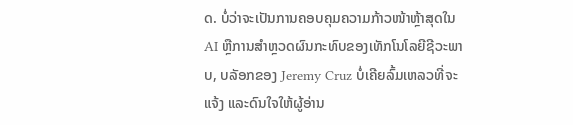ດ. ບໍ່ວ່າຈະເປັນການຄອບຄຸມຄວາມກ້າວໜ້າຫຼ້າສຸດໃນ AI ຫຼືການສຳຫຼວດຜົນກະທົບຂອງເທັກໂນໂລຍີຊີວະພາບ, ບລັອກຂອງ Jeremy Cruz ບໍ່ເຄີຍລົ້ມເຫລວທີ່ຈະແຈ້ງ ແລະດົນໃຈໃຫ້ຜູ້ອ່ານ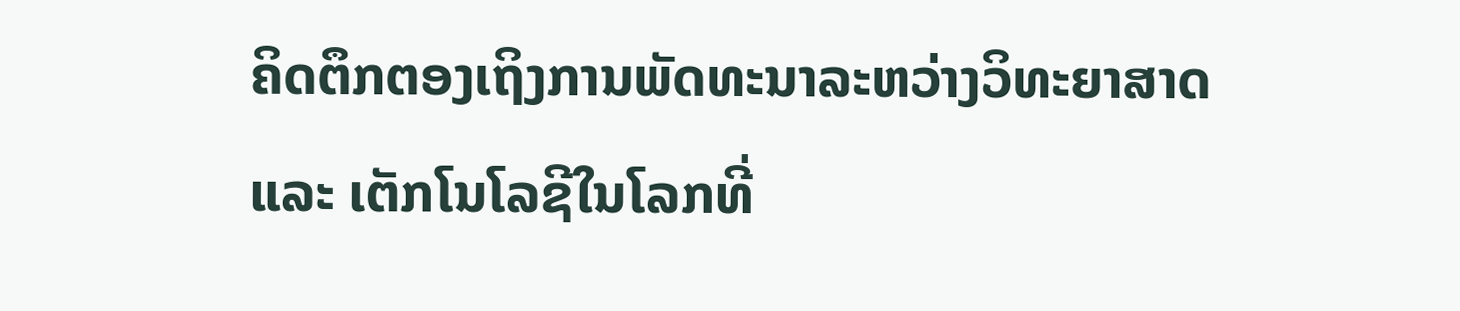ຄິດຕຶກຕອງເຖິງການພັດທະນາລະຫວ່າງວິທະຍາສາດ ແລະ ເຕັກໂນໂລຊີໃນໂລກທີ່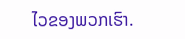ໄວຂອງພວກເຮົາ.